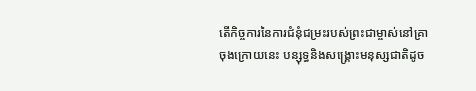តើកិច្ចការនៃការជំនុំជម្រះរបស់ព្រះជាម្ចាស់នៅគ្រាចុងក្រោយនេះ បន្សុទ្ធនិងសង្គ្រោះមនុស្សជាតិដូច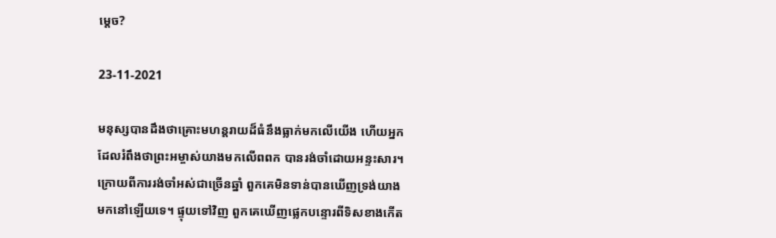ម្ដេច?

23-11-2021

មនុស្សបានដឹងថាគ្រោះមហន្តរាយដ៏ធំនឹងធ្លាក់មកលើយើង ហើយអ្នកដែលរំពឹងថាព្រះអម្ចាស់យាងមកលើពពក បានរង់ចាំដោយអន្ទះសារ។ ក្រោយពីការរង់ចាំអស់ជាច្រើនឆ្នាំ ពួកគេមិនទាន់បានឃើញទ្រង់យាងមកនៅឡើយទេ។ ផ្ទុយទៅវិញ ពួកគេឃើញផ្លេកបន្ទោរពីទិសខាងកើត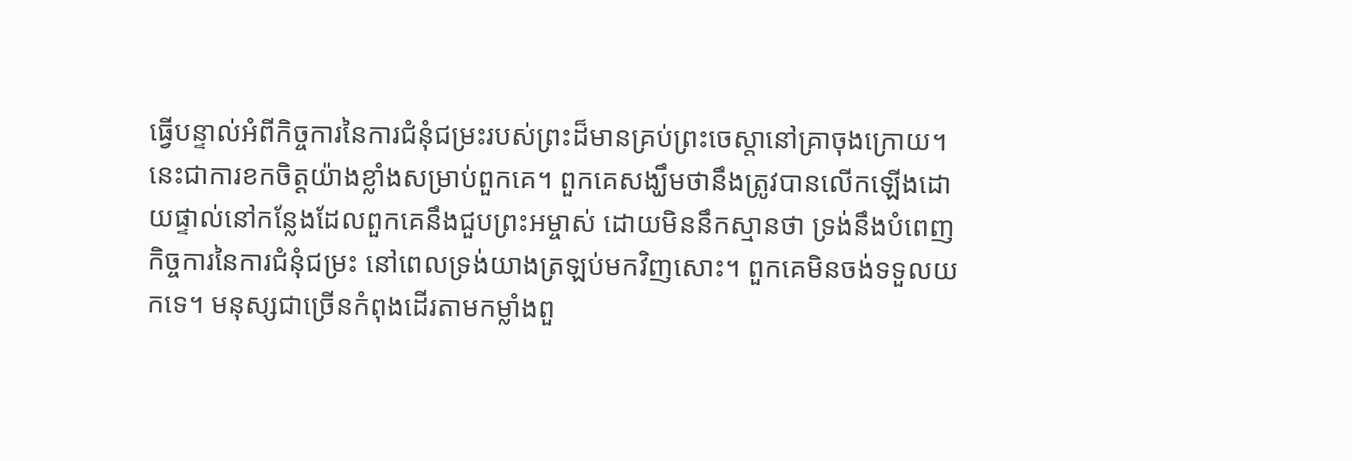ធ្វើបន្ទាល់អំពីកិច្ចការនៃការជំនុំជម្រះរបស់ព្រះដ៏មានគ្រប់ព្រះចេស្តានៅគ្រាចុងក្រោយ។ នេះជាការខកចិត្តយ៉ាងខ្លាំងសម្រាប់ពួកគេ។ ពួកគេសង្ឃឹមថានឹងត្រូវបានលើកឡើងដោយផ្ទាល់នៅកន្លែងដែលពួកគេនឹងជួបព្រះអម្ចាស់ ដោយមិននឹកស្មានថា ទ្រង់នឹងបំពេញកិច្ចការនៃការជំនុំជម្រះ នៅពេលទ្រង់យាងត្រឡប់មកវិញសោះ។ ពួកគេមិនចង់ទទួលយកទេ។ មនុស្សជាច្រើនកំពុងដើរតាមកម្លាំងពួ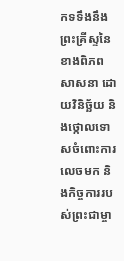កទទឹងនឹងព្រះគ្រីស្ទនៃខាងពិភពសាសនា ដោយវិនិច្ឆ័យ និងថ្កោលទោសចំពោះការលេចមក និងកិច្ចការរបស់ព្រះជាម្ចា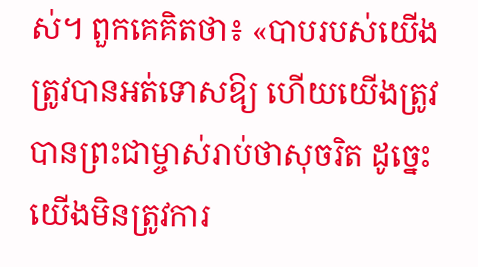ស់។ ពួកគេគិតថា៖ «បាបរបស់យើងត្រូវបានអត់ទោសឱ្យ ហើយយើងត្រូវបានព្រះជាម្ចាស់រាប់ថាសុចរិត ដូច្នេះ យើងមិនត្រូវការ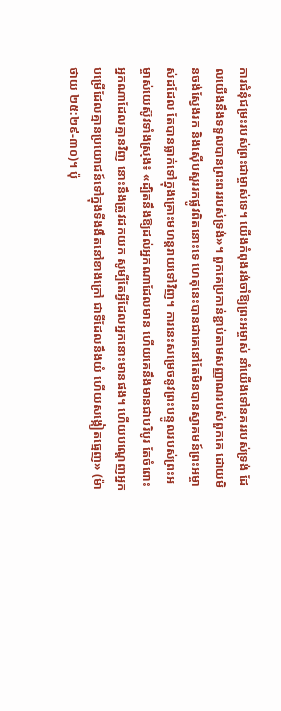ការជំនុំជម្រះរបស់ព្រះជាម្ចាស់ទេ។ យើងកំពុងរង់ចាំឱ្យព្រះអម្ចាស់ នាំយើងទៅនគររបស់ទ្រង់ ដែលយើងនឹងទទួលបានព្រះពររបស់ទ្រង់»។ ពួកគេប្រកាន់ខ្ជាប់តាមសញ្ញាណរបស់ពួកគេ ដោយមិនចង់ស្វែងរក និងស៊ើបសួររកផ្លូវពិតនោះទេ ហេតុនេះបានជាគេនៅតែមិនបានស្វាគមន៍ព្រះអម្ចាស់ដដែល តែបានធ្លាក់ទៅក្នុងគ្រោះមហន្តរាយទៅវិញ។ ការនេះសម្រេចនូវព្រះបន្ទូលរបស់ព្រះអម្ចាស់យេស៊ូវទាំងស្រុង៖ «ដ្បិតនឹងឱ្យដល់អ្នកណាដែលមាន ហើយគេនឹងមានជាបរិបូរ តែចំពោះអ្នកណាដែលគ្មានវិញ នោះនឹងត្រូវដកយក សូម្បីតែអ្វីដែលអ្នកនោះមានផង។ ហើយបណ្ដេញអ្នកបម្រើដែលគ្មានប្រយោជន៍ទៅក្នុងទីងងឹតនៅខាងក្រៅ ជាទីដែលនឹងយំ ហើយសង្កៀតធ្មេញ» (ម៉ាថាយ ២៥:២៩-៣០)។ ប៉ុ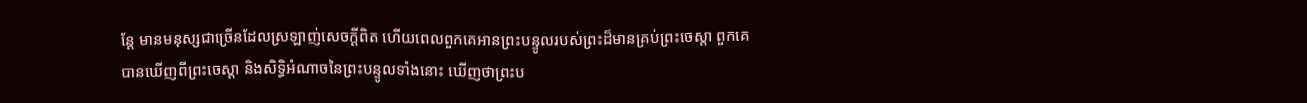ន្តែ មានមនុស្សជាច្រើនដែលស្រឡាញ់សេចក្ដីពិត ហើយពេលពួកគេអានព្រះបន្ទូលរបស់ព្រះដ៏មានគ្រប់ព្រះចេស្តា ពួកគេបានឃើញពីព្រះចេស្ដា និងសិទ្ធិអំណាចនៃព្រះបន្ទូលទាំងនោះ ឃើញថាព្រះប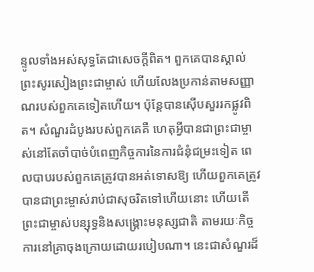ន្ទូលទាំងអស់សុទ្ធតែជាសេចក្តីពិត។ ពួកគេបានស្គាល់ព្រះសូរសៀងព្រះជាម្ចាស់ ហើយលែងប្រកាន់តាមសញ្ញាណរបស់ពួកគេទៀតហើយ។ ប៉ុន្តែបានស៊ើបសួររកផ្លូវពិត។ សំណួរដំបូងរបស់ពួកគេគឺ ហេតុអ្វីបានជាព្រះជាម្ចាស់នៅតែចាំបាច់បំពេញកិច្ចការនៃការជំនុំជម្រះទៀត ពេលបាបរបស់ពួកគេត្រូវបានអត់ទោសឱ្យ ហើយពួកគេត្រូវបានជាព្រះម្ចាស់រាប់ជាសុចរិតទៅហើយនោះ ហើយតើព្រះជាម្ចាស់បន្សុទ្ធនិងសង្គ្រោះមនុស្សជាតិ តាមរយៈកិច្ចការនៅគ្រាចុងក្រោយដោយរបៀបណា។ នេះជាសំណួរដ៏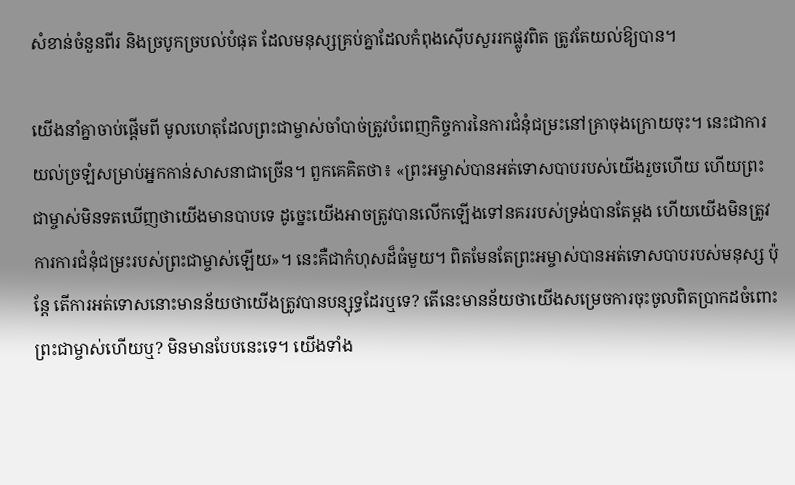សំខាន់ចំនួនពីរ និងច្របូកច្របល់បំផុត ដែលមនុស្សគ្រប់គ្នាដែលកំពុងស៊ើបសួររកផ្លូវពិត ត្រូវតែយល់ឱ្យបាន។

យើងនាំគ្នាចាប់ផ្តើមពី មូលហេតុដែលព្រះជាម្ចាស់ចាំបាច់ត្រូវបំពេញកិច្ចការនៃការជំនុំជម្រះនៅគ្រាចុងក្រោយចុះ។ នេះជាការយល់ច្រឡំសម្រាប់អ្នកកាន់សាសនាជាច្រើន។ ពួកគេគិតថា៖ «ព្រះអម្ចាស់បានអត់ទោសបាបរបស់យើងរួចហើយ ហើយព្រះជាម្ចាស់មិនទតឃើញថាយើងមានបាបទេ ដូច្នេះយើងអាចត្រូវបានលើកឡើងទៅនគររបស់ទ្រង់បានតែម្ដង ហើយយើងមិនត្រូវការការជំនុំជម្រះរបស់ព្រះជាម្ចាស់ឡើយ»។ នេះគឺជាកំហុសដ៏ធំមួយ។ ពិតមែនតែព្រះអម្ចាស់បានអត់ទោសបាបរបស់មនុស្ស ប៉ុន្តែ តើការអត់ទោសនោះមានន័យថាយើងត្រូវបានបន្សុទ្ធដែរឬទេ? តើនេះមានន័យថាយើងសម្រេចការចុះចូលពិតប្រាកដចំពោះព្រះជាម្ចាស់ហើយឬ? មិនមានបែបនេះទេ។ យើងទាំង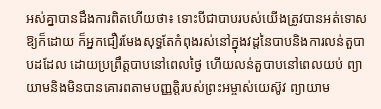អស់គ្នាបានដឹងការពិតហើយថា៖ ទោះបីជាបាបរបស់យើងត្រូវបានអត់ទោសឱ្យក៏ដោយ ក៏អ្នកជឿរមែងសុទ្ធតែកំពុងរស់នៅក្នុងវដ្តនៃបាបនិងការលន់តួបាបដដែល ដោយប្រព្រឹត្តបាបនៅពេលថ្ងៃ ហើយលន់តួបាបនៅពេលយប់ ព្យាយាមនិងមិនបានគោរពតាមបញ្ញត្តិរបស់ព្រះអម្ចាស់យេស៊ូវ ព្យាយាម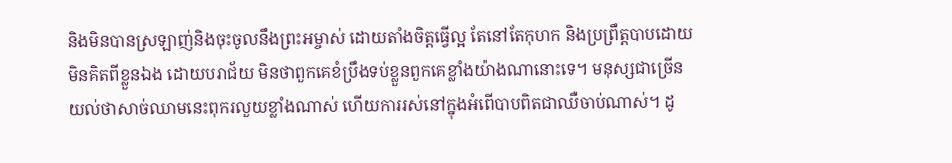និងមិនបានស្រឡាញ់និងចុះចូលនឹងព្រះអម្ចាស់ ដោយតាំងចិត្តធ្វើល្អ តែនៅតែកុហក និងប្រព្រឹត្តបាបដោយមិនគិតពីខ្លួនឯង ដោយបរាជ័យ មិនថាពួកគេខំប្រឹងទប់ខ្លួនពួកគេខ្លាំងយ៉ាងណានោះទេ។ មនុស្សជាច្រើនយល់ថាសាច់ឈាមនេះពុករលួយខ្លាំងណាស់ ហើយការរស់នៅក្នុងអំពើបាបពិតជាឈឺចាប់ណាស់។ ដូ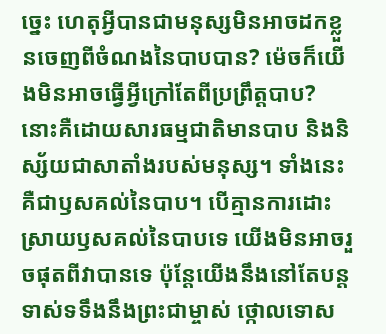ច្នេះ ហេតុអ្វីបានជាមនុស្សមិនអាចដកខ្លួនចេញពីចំណងនៃបាបបាន? ម៉េចក៏យើងមិនអាចធ្វើអ្វីក្រៅតែពីប្រព្រឹត្តបាប? នោះគឺដោយសារធម្មជាតិមានបាប និងនិស្ស័យជាសាតាំងរបស់មនុស្ស។ ទាំងនេះគឺជាឫសគល់នៃបាប។ បើគ្មានការដោះស្រាយឫសគល់នៃបាបទេ យើងមិនអាចរួចផុតពីវាបានទេ ប៉ុន្តែយើងនឹងនៅតែបន្តទាស់ទទឹងនឹងព្រះជាម្ចាស់ ថ្កោលទោស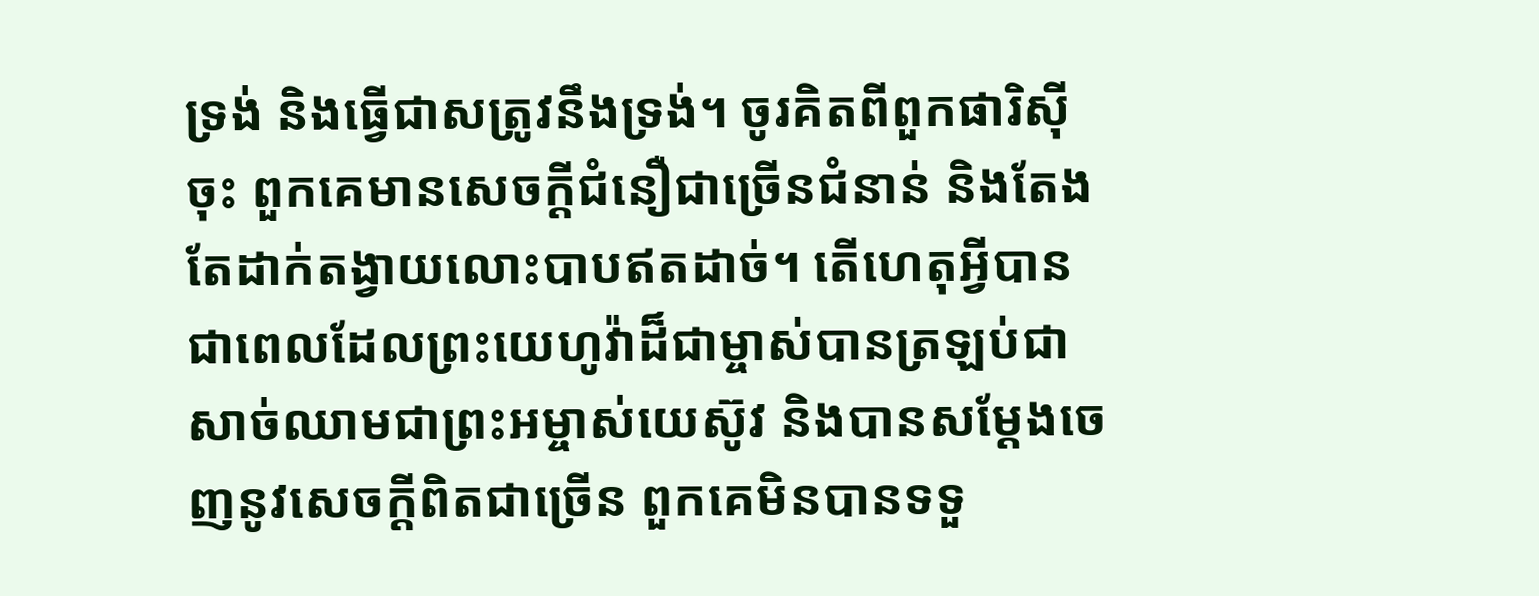ទ្រង់ និងធ្វើជាសត្រូវនឹងទ្រង់។ ចូរគិតពីពួកផារិស៊ីចុះ ពួកគេមានសេចក្ដីជំនឿជាច្រើនជំនាន់ និងតែងតែដាក់តង្វាយលោះបាបឥតដាច់។ តើហេតុអ្វីបានជាពេលដែលព្រះយេហូវ៉ាដ៏ជាម្ចាស់បានត្រឡប់ជាសាច់ឈាមជាព្រះអម្ចាស់យេស៊ូវ និងបានសម្តែងចេញនូវសេចក្តីពិតជាច្រើន ពួកគេមិនបានទទួ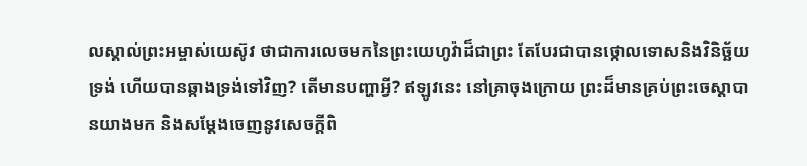លស្គាល់ព្រះអម្ចាស់យេស៊ូវ ថាជាការលេចមកនៃព្រះយេហូវ៉ាដ៏ជាព្រះ តែបែរជាបានថ្កោលទោសនិងវិនិច្ឆ័យទ្រង់ ហើយបានឆ្កាងទ្រង់ទៅវិញ? តើមានបញ្ហាអ្វី? ឥឡូវនេះ នៅគ្រាចុងក្រោយ ព្រះដ៏មានគ្រប់ព្រះចេស្តាបានយាងមក និងសម្តែងចេញនូវសេចក្តីពិ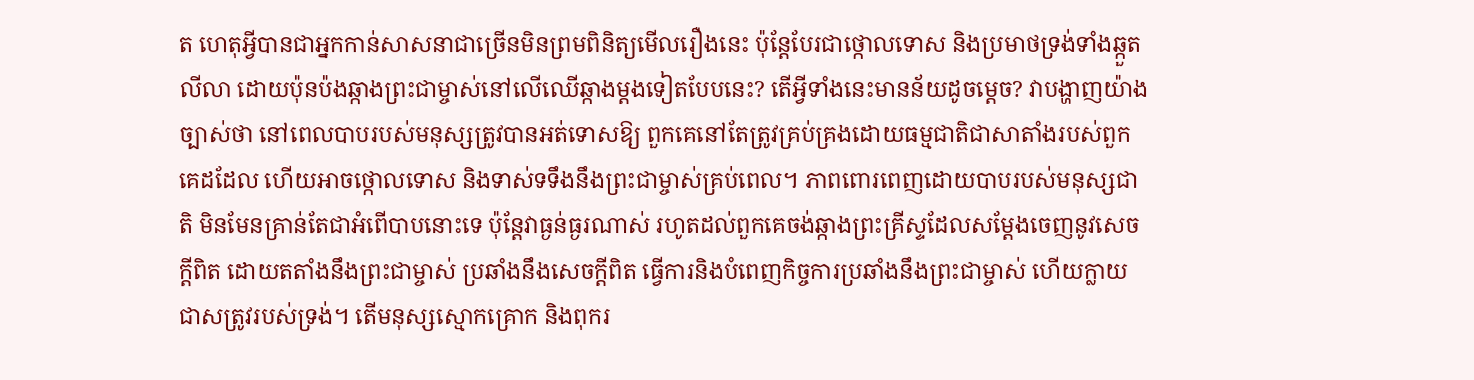ត ហេតុអ្វីបានជាអ្នកកាន់សាសនាជាច្រើនមិនព្រមពិនិត្យមើលរឿងនេះ ប៉ុន្តែបែរជាថ្កោលទោស និងប្រមាថទ្រង់ទាំងឆ្កួតលីលា ដោយប៉ុនប៉ងឆ្កាងព្រះជាម្ចាស់នៅលើឈើឆ្កាងម្តងទៀតបែបនេះ? តើអ្វីទាំងនេះមានន័យដូចម្ដេច? វាបង្ហាញយ៉ាងច្បាស់ថា នៅពេលបាបរបស់មនុស្សត្រូវបានអត់ទោសឱ្យ ពួកគេនៅតែត្រូវគ្រប់គ្រងដោយធម្មជាតិជាសាតាំងរបស់ពួកគេដដែល ហើយអាចថ្កោលទោស និងទាស់ទទឹងនឹងព្រះជាម្ចាស់គ្រប់ពេល។ ភាពពោរពេញដោយបាបរបស់មនុស្សជាតិ មិនមែនគ្រាន់តែជាអំពើបាបនោះទេ ប៉ុន្តែវាធ្ងន់ធ្ងរណាស់ រហូតដល់ពួកគេចង់ឆ្កាងព្រះគ្រីស្ទដែលសម្តែងចេញនូវសេចក្តីពិត ដោយតតាំងនឹងព្រះជាម្ចាស់ ប្រឆាំងនឹងសេចក្តីពិត ធ្វើការនិងបំពេញកិច្ចការប្រឆាំងនឹងព្រះជាម្ចាស់ ហើយក្លាយជាសត្រូវរបស់ទ្រង់។ តើមនុស្សស្មោកគ្រោក និងពុករ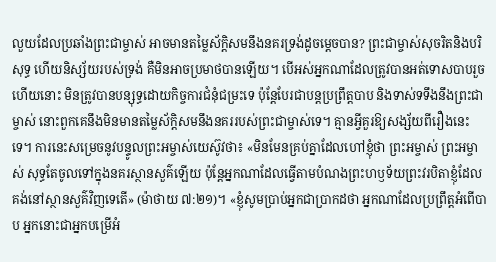លួយដែលប្រឆាំងព្រះជាម្ចាស់ អាចមានតម្លៃស័ក្តិសមនឹងនគរទ្រង់ដូចម្ដេចបាន? ព្រះជាម្ចាស់សុចរិតនិងបរិសុទ្ធ ហើយនិស្ស័យរបស់ទ្រង់ គឺមិនអាចប្រមាថបានឡើយ។ បើអស់អ្នកណាដែលត្រូវបានអត់ទោសបាបរួចហើយនោះ មិនត្រូវបានបន្សុទ្ធដោយកិច្ចការជំនុំជម្រះទេ ប៉ុន្តែបែរជាបន្តប្រព្រឹត្តបាប និងទាស់ទទឹងនឹងព្រះជាម្ចាស់ នោះពួកគេនឹងមិនមានតម្លៃស័ក្ដិសមនឹងនគររបស់ព្រះជាម្ចាស់ទេ។ គ្មានអ្វីគួរឱ្យសង្ស័យពីរឿងនេះទេ។ ការនេះសម្រេចនូវបន្ទូលព្រះអម្ចាស់យេស៊ូវថា៖ «មិនមែនគ្រប់គ្នាដែលហៅខ្ញុំថា ព្រះអម្ចាស់ ព្រះអម្ចាស់ សុទ្ធតែចូលទៅក្នុងនគរស្ថានសួគ៌ឡើយ ប៉ុន្តែអ្នកណាដែលធ្វើតាមបំណងព្រះហឫទ័យព្រះវរបិតាខ្ញុំដែលគង់នៅស្ថានសួគ៌វិញទេតើ» (ម៉ាថាយ ៧:២១)។ «ខ្ញុំសូមប្រាប់អ្នកជាប្រាកដថា អ្នកណាដែលប្រព្រឹត្តអំពើបាប អ្នកនោះជាអ្នកបម្រើអំ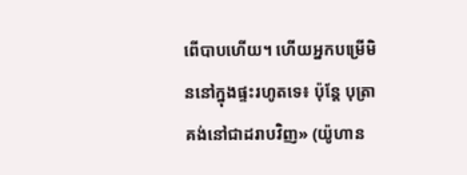ពើបាបហើយ។ ហើយអ្នកបម្រើមិននៅក្នុងផ្ទះរហូតទេ៖ ប៉ុន្តែ បុត្រាគង់នៅជាដរាបវិញ» (យ៉ូហាន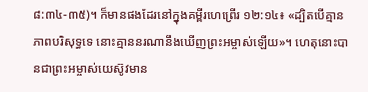៨:៣៤-៣៥)។ ក៏មានផងដែរនៅក្នុងគម្ពីរហេព្រើរ ១២:១៤៖ «ដ្បិតបើគ្មានភាពបរិសុទ្ធទេ នោះគ្មាននរណានឹងឃើញព្រះអម្ចាស់ឡើយ»។ ហេតុនោះបានជាព្រះអម្ចាស់យេស៊ូវមាន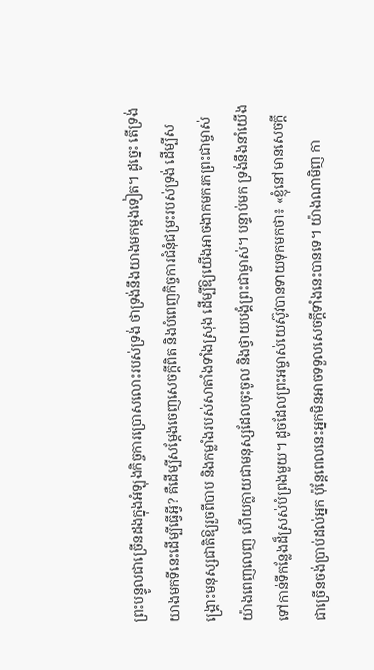ព្រះបន្ទូលជាច្រើនដងក្នុងអំឡុងកិច្ចការប្រោសលោះរបស់ទ្រង់ ថាទ្រង់នឹងយាងមកម្តងទៀត។ ដូច្នេះ តើទ្រង់យាងមកទីនេះដើម្បីធ្វើអ្វី? គឺដើម្បីសម្តែងចេញសេចក្ដីពិត និងបំពេញកិច្ចការជំនុំជម្រះរបស់ទ្រង់ ដើម្បីសង្គ្រោះមនុស្សជាតិឱ្យរួចពីបាប និងកម្លាំងរបស់សាតាំងទាំងស្រុង ដើម្បីឱ្យយើងអាចងាកមករកព្រះជាម្ចាស់យ៉ាងពេញលេញ ហើយក្លាយជាមនុស្សដែលចុះចូល និងថ្វាយបង្គំព្រះជាម្ចាស់។ បន្ទាប់មក ទ្រង់នឹងនាំយើងទៅកាន់ទីកន្លែងដ៏ស្រស់បំព្រងមួយ។ ដូចដែលព្រះអម្ចាស់យេស៊ូវបានទាយទុកមកថា៖ «ខ្ញុំនៅមានសេចក្ដីជាច្រើនចង់ប្រាប់ដល់អ្នក ប៉ុន្តែពេលនេះអ្នកមិនអាចទទួលសេចក្ដីទាំងនេះបានទេ។ យ៉ាងណាមិញ កា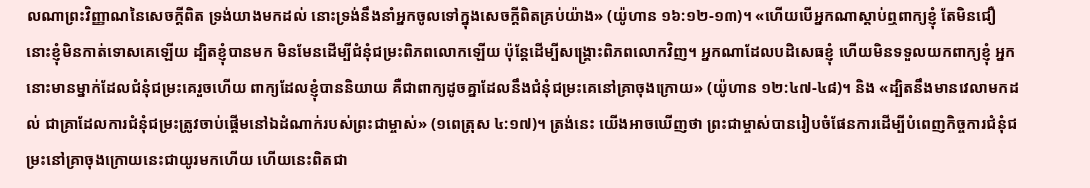លណាព្រះវិញ្ញាណនៃសេចក្ដីពិត ទ្រង់យាងមកដល់ នោះទ្រង់នឹងនាំអ្នកចូលទៅក្នុងសេចក្ដីពិតគ្រប់យ៉ាង» (យ៉ូហាន ១៦:១២-១៣)។ «ហើយបើអ្នកណាស្ដាប់ឮពាក្យខ្ញុំ តែមិនជឿ នោះខ្ញុំមិនកាត់ទោសគេឡើយ ដ្បិតខ្ញុំបានមក មិនមែនដើម្បីជំនុំជម្រះពិភពលោកឡើយ ប៉ុន្តែដើម្បីសង្រ្គោះពិភពលោកវិញ។ អ្នកណាដែលបដិសេធខ្ញុំ ហើយមិនទទួលយកពាក្យខ្ញុំ អ្នកនោះមានម្នាក់ដែលជំនុំជម្រះគេរួចហើយ ពាក្យដែលខ្ញុំបាននិយាយ គឺជាពាក្យដូចគ្នាដែលនឹងជំនុំជម្រះគេនៅគ្រាចុងក្រោយ» (យ៉ូហាន ១២:៤៧-៤៨)។ និង «ដ្បិតនឹងមានវេលាមកដល់ ជាគ្រាដែលការជំនុំជម្រះត្រូវចាប់ផ្ដើមនៅឯដំណាក់របស់ព្រះជាម្ចាស់» (១ពេត្រុស ៤:១៧)។ ត្រង់នេះ យើងអាចឃើញថា ព្រះជាម្ចាស់បានរៀបចំផែនការដើម្បីបំពេញកិច្ចការជំនុំជម្រះនៅគ្រាចុងក្រោយនេះជាយូរមកហើយ ហើយនេះពិតជា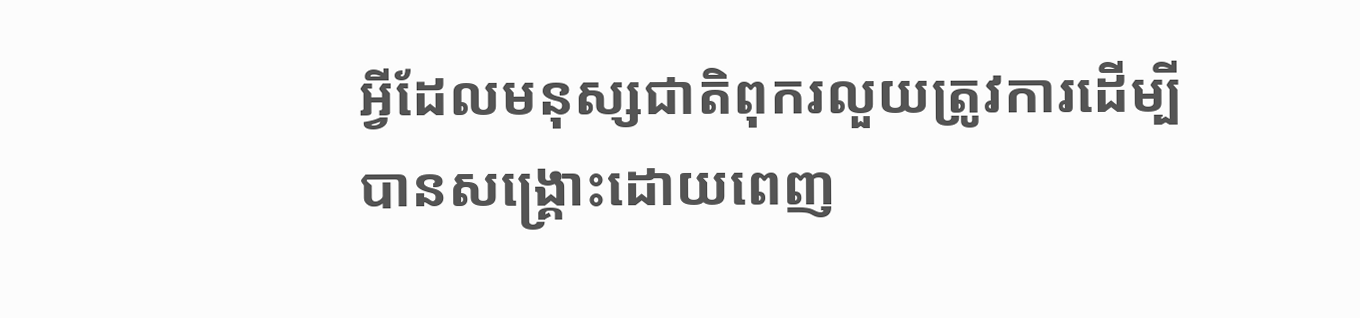អ្វីដែលមនុស្សជាតិពុករលួយត្រូវការដើម្បីបានសង្គ្រោះដោយពេញ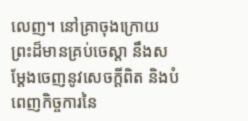លេញ។ នៅគ្រាចុងក្រោយ ព្រះដ៏មានគ្រប់ចេស្តា នឹងសម្តែងចេញនូវសេចក្ដីពិត និងបំពេញកិច្ចការនៃ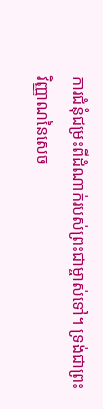ការជំនុំជម្រះពីដំណាក់របស់ព្រះជាម្ចាស់ទៅ។ ទ្រង់ជាព្រះវិញ្ញាណនៃសេច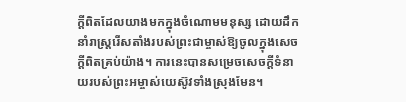ក្តីពិតដែលយាងមកក្នុងចំណោមមនុស្ស ដោយដឹកនាំរាស្ដ្ររើសតាំងរបស់ព្រះជាម្ចាស់ឱ្យចូលក្នុងសេចក្តីពិតគ្រប់យ៉ាង។ ការនេះបានសម្រេចសេចក្ដីទំនាយរបស់ព្រះអម្ចាស់យេស៊ូវទាំងស្រុងមែន។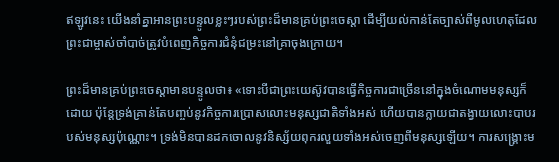ឥឡូវនេះ យើងនាំគ្នាអានព្រះបន្ទូលខ្លះៗរបស់ព្រះដ៏មានគ្រប់ព្រះចេស្តា ដើម្បីយល់កាន់តែច្បាស់ពីមូលហេតុដែលព្រះជាម្ចាស់ចាំបាច់ត្រូវបំពេញកិច្ចការជំនុំជម្រះនៅគ្រាចុងក្រោយ។

ព្រះដ៏មានគ្រប់ព្រះចេស្ដាមានបន្ទូលថា៖ «ទោះបីជាព្រះយេស៊ូវបានធ្វើកិច្ចការជាច្រើននៅក្នុងចំណោមមនុស្សក៏ដោយ ប៉ុន្តែទ្រង់គ្រាន់តែបញ្ចប់នូវកិច្ចការប្រោសលោះមនុស្សជាតិទាំងអស់ ហើយបានក្លាយជាតង្វាយលោះបាបរបស់មនុស្សប៉ុណ្ណោះ។ ទ្រង់មិនបានដកចោលនូវនិស្ស័យពុករលួយទាំងអស់ចេញពីមនុស្សឡើយ។ ការសង្រ្គោះម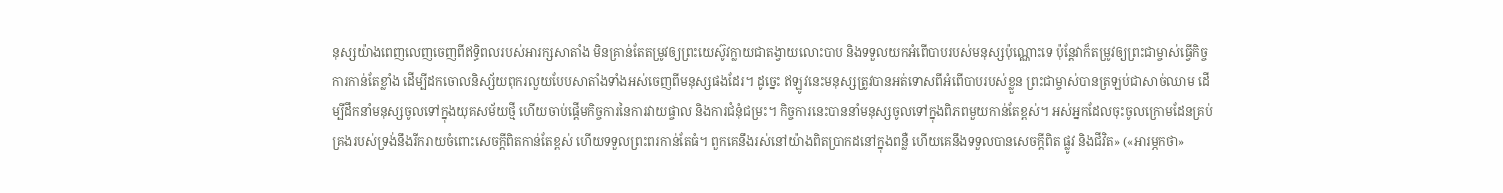នុស្សយ៉ាងពេញលេញចេញពីឥទ្ធិពលរបស់អារក្សសាតាំង មិនគ្រាន់តែតម្រូវឲ្យព្រះយេស៊ូវក្លាយជាតង្វាយលោះបាប និងទទួលយកអំពើបាបរបស់មនុស្សប៉ុណ្ណោះទេ ប៉ុន្តែវាក៏តម្រូវឲ្យព្រះជាម្ចាស់ធ្វើកិច្ចការកាន់តែខ្លាំង ដើម្បីដកចោលនិស្ស័យពុករលួយបែបសាតាំងទាំងអស់ចេញពីមនុស្សផងដែរ។ ដូច្នេះ ឥឡូវនេះមនុស្សត្រូវបានអត់ទោសពីអំពើបាបរបស់ខ្លួន ព្រះជាម្ចាស់បានត្រឡប់ជាសាច់ឈាម ដើម្បីដឹកនាំមនុស្សចូលទៅក្នុងយុគសម័យថ្មី ហើយចាប់ផ្ដើមកិច្ចការនៃការវាយផ្ចាល និងការជំនុំជម្រះ។ កិច្ចការនេះបាននាំមនុស្សចូលទៅក្នុងពិភពមួយកាន់តែខ្ពស់។ អស់អ្នកដែលចុះចូលក្រោមដែនគ្រប់គ្រងរបស់ទ្រង់នឹងរីករាយចំពោះសេចក្តីពិតកាន់តែខ្ពស់ ហើយទទួលព្រះពរកាន់តែធំ។ ពួកគេនឹងរស់នៅយ៉ាងពិតប្រាកដនៅក្នុងពន្លឺ ហើយគេនឹងទទួលបានសេចក្តីពិត ផ្លូវ និងជីវិត» («អារម្ភកថា»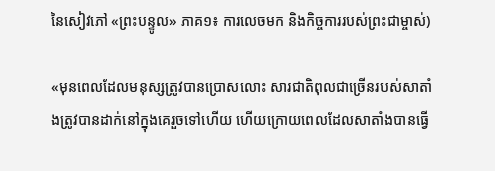នៃសៀវភៅ «ព្រះបន្ទូល» ភាគ១៖ ការលេចមក និងកិច្ចការរបស់ព្រះជាម្ចាស់)

«មុនពេលដែលមនុស្សត្រូវបានប្រោសលោះ សារជាតិពុលជាច្រើនរបស់សាតាំងត្រូវបានដាក់នៅក្នុងគេរួចទៅហើយ ហើយក្រោយពេលដែលសាតាំងបានធ្វើ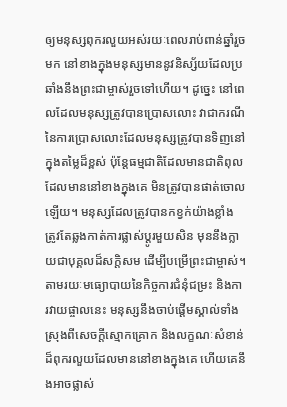ឲ្យមនុស្សពុករលួយអស់រយៈពេលរាប់ពាន់ឆ្នាំរួចមក នៅខាងក្នុងមនុស្សមាននូវនិស្ស័យដែលប្រឆាំងនឹងព្រះជាម្ចាស់រួចទៅហើយ។ ដូច្នេះ នៅពេលដែលមនុស្សត្រូវបានប្រោសលោះ វាជាករណីនៃការប្រោសលោះដែលមនុស្សត្រូវបានទិញនៅក្នុងតម្លៃដ៏ខ្ពស់ ប៉ុន្តែធម្មជាតិដែលមានជាតិពុលដែលមាននៅខាងក្នុងគេ មិនត្រូវបានផាត់ចោលឡើយ។ មនុស្សដែលត្រូវបានកខ្វក់យ៉ាងខ្លាំង ត្រូវតែឆ្លងកាត់ការផ្លាស់ប្ដូរមួយសិន មុននឹងក្លាយជាបុគ្គលដ៏សក្តិសម ដើម្បីបម្រើព្រះជាម្ចាស់។ តាមរយៈមធ្យោបាយនៃកិច្ចការជំនុំជម្រះ និងការវាយផ្ចាលនេះ មនុស្សនឹងចាប់ផ្ដើមស្គាល់ទាំងស្រុងពីសេចក្តីស្មោកគ្រោក និងលក្ខណៈសំខាន់ដ៏ពុករលួយដែលមាននៅខាងក្នុងគេ ហើយគេនឹងអាចផ្លាស់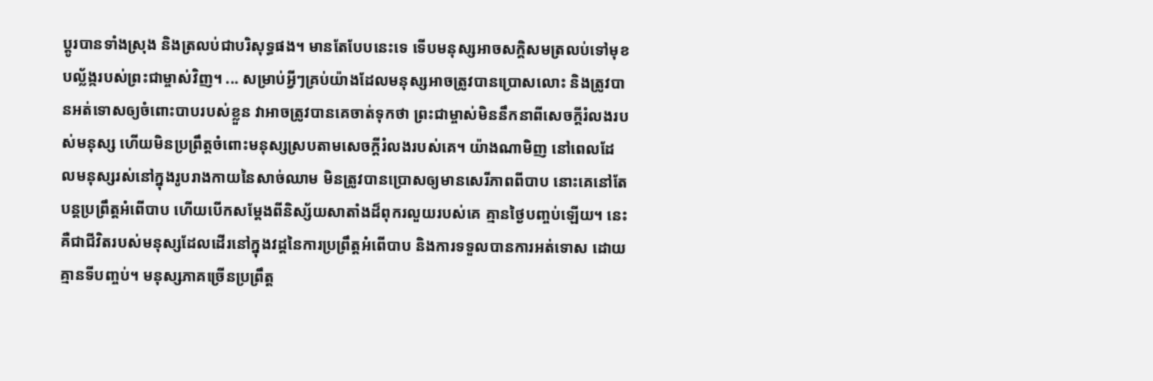ប្ដូរបានទាំងស្រុង និងត្រលប់ជាបរិសុទ្ធផង។ មានតែបែបនេះទេ ទើបមនុស្សអាចសក្ដិសមត្រលប់ទៅមុខបល្ល័ង្ករបស់ព្រះជាម្ចាស់វិញ។ ... សម្រាប់អ្វីៗគ្រប់យ៉ាងដែលមនុស្សអាចត្រូវបានប្រោសលោះ និងត្រូវបានអត់ទោសឲ្យចំពោះបាបរបស់ខ្លួន វាអាចត្រូវបានគេចាត់ទុកថា ព្រះជាម្ចាស់មិននឹកនាពីសេចក្តីរំលងរបស់មនុស្ស ហើយមិនប្រព្រឹត្តចំពោះមនុស្សស្របតាមសេចក្តីរំលងរបស់គេ។ យ៉ាងណាមិញ នៅពេលដែលមនុស្សរស់នៅក្នុងរូបរាងកាយនៃសាច់ឈាម មិនត្រូវបានប្រោសឲ្យមានសេរីភាពពីបាប នោះគេនៅតែបន្តប្រព្រឹត្តអំពើបាប ហើយបើកសម្ដែងពីនិស្ស័យសាតាំងដ៏ពុករលួយរបស់គេ គ្មានថ្ងៃបញ្ចប់ឡើយ។ នេះគឺជាជីវិតរបស់មនុស្សដែលដើរនៅក្នុងវដ្ដនៃការប្រព្រឹត្តអំពើបាប និងការទទួលបានការអត់ទោស ដោយគ្មានទីបញ្ចប់។ មនុស្សភាគច្រើនប្រព្រឹត្ត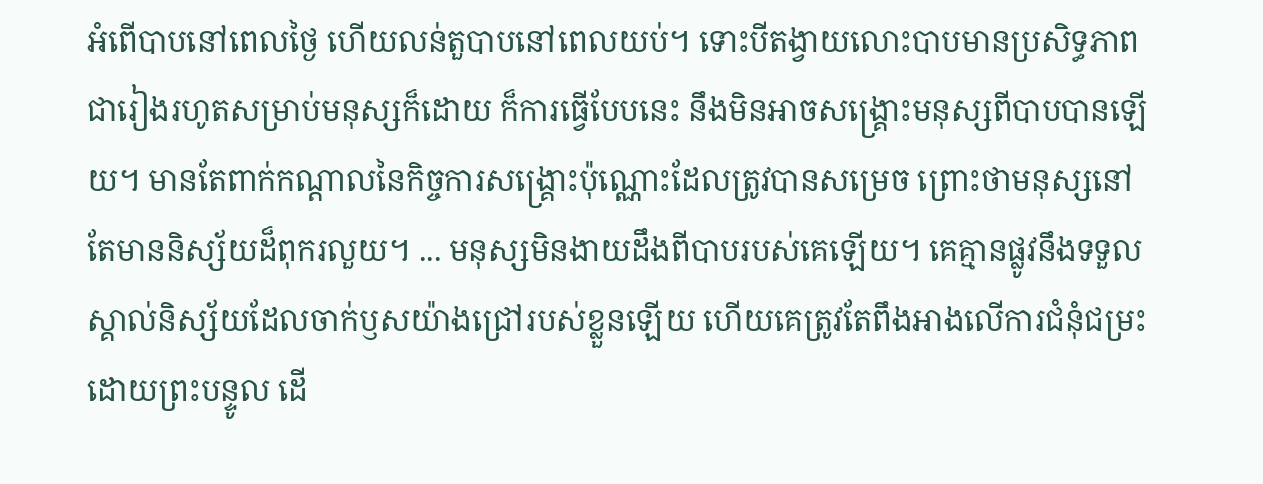អំពើបាបនៅពេលថ្ងៃ ហើយលន់តួបាបនៅពេលយប់។ ទោះបីតង្វាយលោះបាបមានប្រសិទ្ធភាពជារៀងរហូតសម្រាប់មនុស្សក៏ដោយ ក៏ការធ្វើបែបនេះ នឹងមិនអាចសង្រ្គោះមនុស្សពីបាបបានឡើយ។ មានតែពាក់កណ្ដាលនៃកិច្ចការសង្រ្គោះប៉ុណ្ណោះដែលត្រូវបានសម្រេច ព្រោះថាមនុស្សនៅតែមាននិស្ស័យដ៏ពុករលួយ។ ... មនុស្សមិនងាយដឹងពីបាបរបស់គេឡើយ។ គេគ្មានផ្លូវនឹងទទួលស្គាល់និស្ស័យដែលចាក់ឫសយ៉ាងជ្រៅរបស់ខ្លួនឡើយ ហើយគេត្រូវតែពឹងអាងលើការជំនុំជម្រះដោយព្រះបន្ទូល ដើ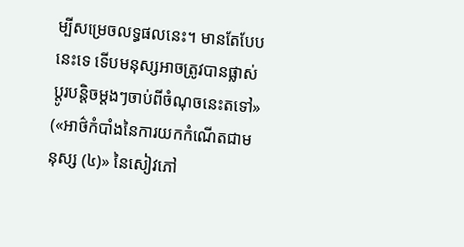ម្បីសម្រេចលទ្ធផលនេះ។ មានតែបែបនេះទេ ទើបមនុស្សអាចត្រូវបានផ្លាស់ប្ដូរបន្ដិចម្ដងៗចាប់ពីចំណុចនេះតទៅ» («អាថ៌កំបាំងនៃការយកកំណើតជាមនុស្ស (៤)» នៃសៀវភៅ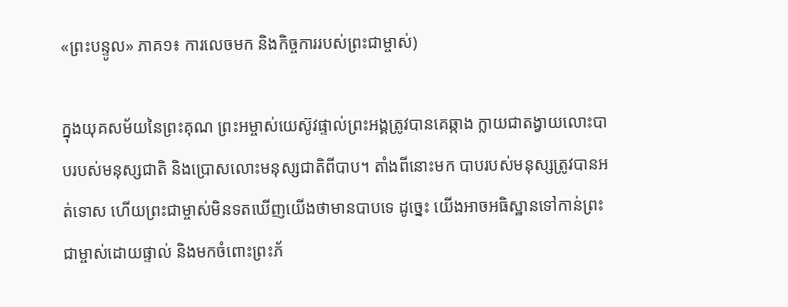«ព្រះបន្ទូល» ភាគ១៖ ការលេចមក និងកិច្ចការរបស់ព្រះជាម្ចាស់)

ក្នុងយុគសម័យនៃព្រះគុណ ព្រះអម្ចាស់យេស៊ូវផ្ទាល់ព្រះអង្គត្រូវបានគេឆ្កាង ក្លាយជាតង្វាយលោះបាបរបស់មនុស្សជាតិ និងប្រោសលោះមនុស្សជាតិពីបាប។ តាំងពីនោះមក បាបរបស់មនុស្សត្រូវបានអត់ទោស ហើយព្រះជាម្ចាស់មិនទតឃើញយើងថាមានបាបទេ ដូច្នេះ យើងអាចអធិស្ឋានទៅកាន់ព្រះជាម្ចាស់ដោយផ្ទាល់ និងមកចំពោះព្រះភ័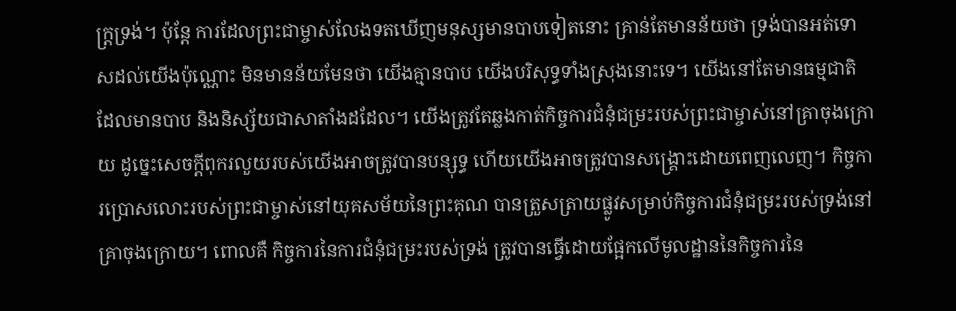ក្ត្រទ្រង់។ ប៉ុន្តែ ការដែលព្រះជាម្ចាស់លែងទតឃើញមនុស្សមានបាបទៀតនោះ គ្រាន់តែមានន័យថា ទ្រង់បានអត់ទោសដល់យើងប៉ុណ្ណោះ មិនមានន័យមែនថា យើងគ្មានបាប យើងបរិសុទ្ធទាំងស្រុងនោះទេ។ យើងនៅតែមានធម្មជាតិដែលមានបាប និងនិស្ស័យជាសាតាំងដដែល។ យើងត្រូវតែឆ្លងកាត់កិច្ចការជំនុំជម្រះរបស់ព្រះជាម្ចាស់នៅគ្រាចុងក្រោយ ដូច្នេះសេចក្ដីពុករលួយរបស់យើងអាចត្រូវបានបន្សុទ្ធ ហើយយើងអាចត្រូវបានសង្គ្រោះដោយពេញលេញ។ កិច្ចការប្រោសលោះរបស់ព្រះជាម្ចាស់នៅយុគសម័យនៃព្រះគុណ បានត្រួសត្រាយផ្លូវសម្រាប់កិច្ចការជំនុំជម្រះរបស់ទ្រង់នៅគ្រាចុងក្រោយ។ ពោលគឺ កិច្ចការនៃការជំនុំជម្រះរបស់ទ្រង់ ត្រូវបានធ្វើដោយផ្អែកលើមូលដ្ឋាននៃកិច្ចការនៃ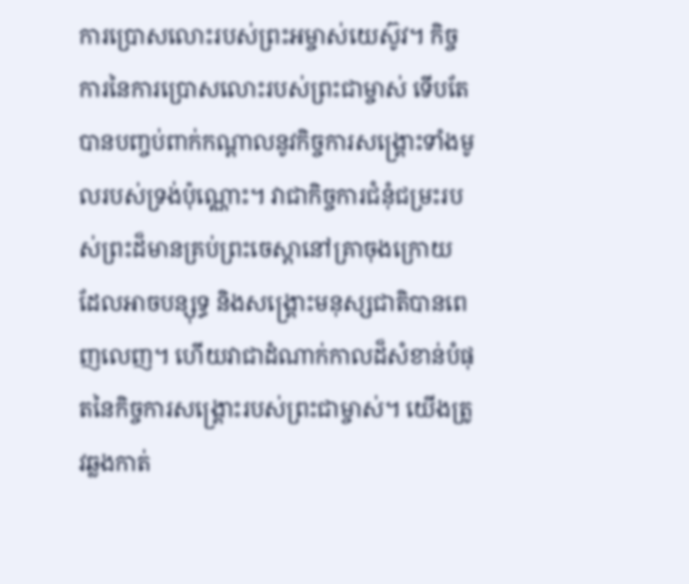ការប្រោសលោះរបស់ព្រះអម្ចាស់យេស៊ូវ។ កិច្ចការនៃការប្រោសលោះរបស់ព្រះជាម្ចាស់ ទើបតែបានបញ្ចប់ពាក់កណ្តាលនូវកិច្ចការសង្គ្រោះទាំងមូលរបស់ទ្រង់ប៉ុណ្ណោះ។ វាជាកិច្ចការជំនុំជម្រះរបស់ព្រះដ៏មានគ្រប់ព្រះចេស្តានៅគ្រាចុងក្រោយ ដែលអាចបន្សុទ្ធ និងសង្គ្រោះមនុស្សជាតិបានពេញលេញ។ ហើយវាជាដំណាក់កាលដ៏សំខាន់បំផុតនៃកិច្ចការសង្គ្រោះរបស់ព្រះជាម្ចាស់។ យើងត្រូវឆ្លងកាត់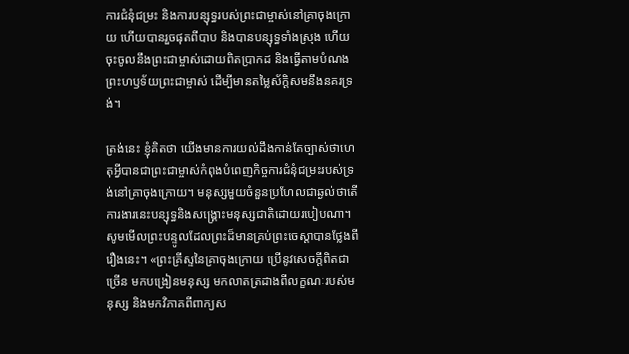ការជំនុំជម្រះ និងការបន្សុទ្ធរបស់ព្រះជាម្ចាស់នៅគ្រាចុងក្រោយ ហើយបានរួចផុតពីបាប និងបានបន្សុទ្ធទាំងស្រុង ហើយចុះចូលនឹងព្រះជាម្ចាស់ដោយពិតប្រាកដ និងធ្វើតាមបំណងព្រះហឫទ័យព្រះជាម្ចាស់ ដើម្បីមានតម្លៃស័ក្តិសមនឹងនគរទ្រង់។

ត្រង់នេះ ខ្ញុំគិតថា យើងមានការយល់ដឹងកាន់តែច្បាស់ថាហេតុអ្វីបានជាព្រះជាម្ចាស់កំពុងបំពេញកិច្ចការជំនុំជម្រះរបស់ទ្រង់នៅគ្រាចុងក្រោយ។ មនុស្សមួយចំនួនប្រហែលជាឆ្ងល់ថាតើការងារនេះបន្សុទ្ធនិងសង្គ្រោះមនុស្សជាតិដោយរបៀបណា។ សូមមើលព្រះបន្ទូលដែលព្រះដ៏មានគ្រប់ព្រះចេស្តាបានថ្លែងពីរឿងនេះ។ «ព្រះគ្រីស្ទនៃគ្រាចុងក្រោយ ប្រើនូវសេចក្ដីពិតជាច្រើន មកបង្រៀនមនុស្ស មកលាតត្រដាងពីលក្ខណៈរបស់មនុស្ស និងមកវិភាគពីពាក្យស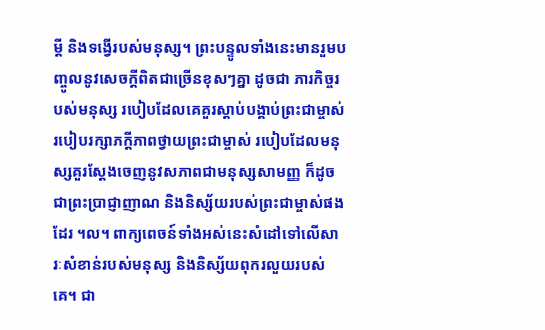ម្ដី និងទង្វើរបស់មនុស្ស។ ព្រះបន្ទូលទាំងនេះមានរួមបញ្ចូលនូវសេចក្ដីពិតជាច្រើនខុសៗគ្នា ដូចជា ភារកិច្ចរបស់មនុស្ស របៀបដែលគេគួរស្ដាប់បង្គាប់ព្រះជាម្ចាស់ របៀបរក្សាភក្ដីភាពថ្វាយព្រះជាម្ចាស់ របៀបដែលមនុស្សគួរស្ដែងចេញនូវសភាពជាមនុស្សសាមញ្ញ ក៏ដូចជាព្រះប្រាជ្ញាញាណ និងនិស្ស័យរបស់ព្រះជាម្ចាស់ផងដែរ ។ល។ ពាក្យពេចន៍ទាំងអស់នេះសំដៅទៅលើសារៈសំខាន់របស់មនុស្ស និងនិស្ស័យពុករលួយរបស់គេ។ ជា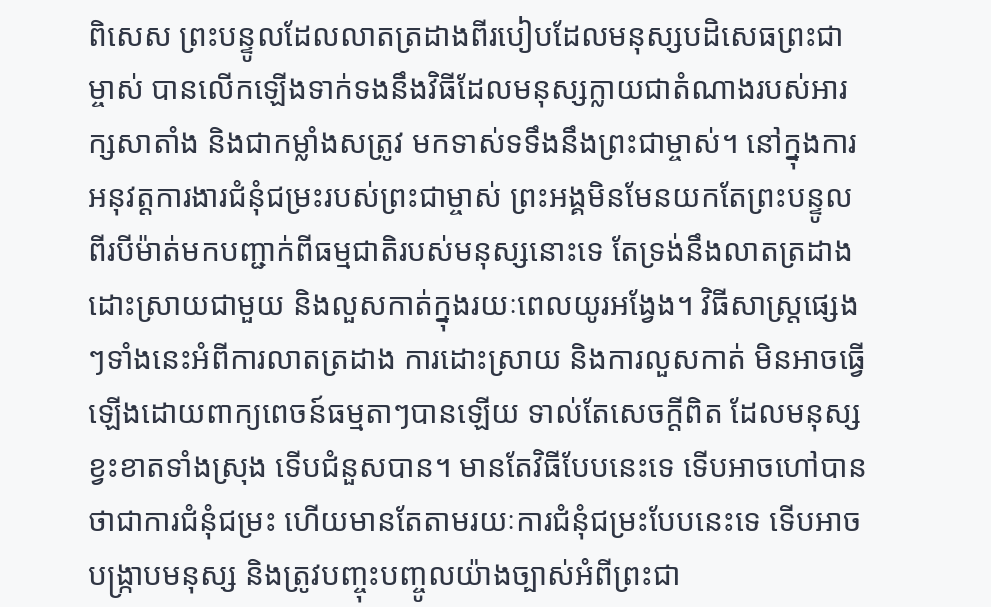ពិសេស ព្រះបន្ទូលដែលលាតត្រដាងពីរបៀបដែលមនុស្សបដិសេធព្រះជាម្ចាស់ បានលើកឡើងទាក់ទងនឹងវិធីដែលមនុស្សក្លាយជាតំណាងរបស់អារក្សសាតាំង និងជាកម្លាំងសត្រូវ មកទាស់ទទឹងនឹងព្រះជាម្ចាស់។ នៅក្នុងការអនុវត្តការងារជំនុំជម្រះរបស់ព្រះជាម្ចាស់ ព្រះអង្គមិនមែនយកតែព្រះបន្ទូលពីរបីម៉ាត់មកបញ្ជាក់ពីធម្មជាតិរបស់មនុស្សនោះទេ តែទ្រង់នឹងលាតត្រដាង ដោះស្រាយជាមួយ និងលួសកាត់ក្នុងរយៈពេលយូរអង្វែង។ វិធីសាស្ដ្រផ្សេងៗទាំងនេះអំពីការលាតត្រដាង ការដោះស្រាយ និងការលួសកាត់ មិនអាចធ្វើឡើងដោយពាក្យពេចន៍ធម្មតាៗបានឡើយ ទាល់តែសេចក្ដីពិត ដែលមនុស្សខ្វះខាតទាំងស្រុង ទើបជំនួសបាន។ មានតែវិធីបែបនេះទេ ទើបអាចហៅបានថាជាការជំនុំជម្រះ ហើយមានតែតាមរយៈការជំនុំជម្រះបែបនេះទេ ទើបអាចបង្ក្រាបមនុស្ស និងត្រូវបញ្ចុះបញ្ចូលយ៉ាងច្បាស់អំពីព្រះជា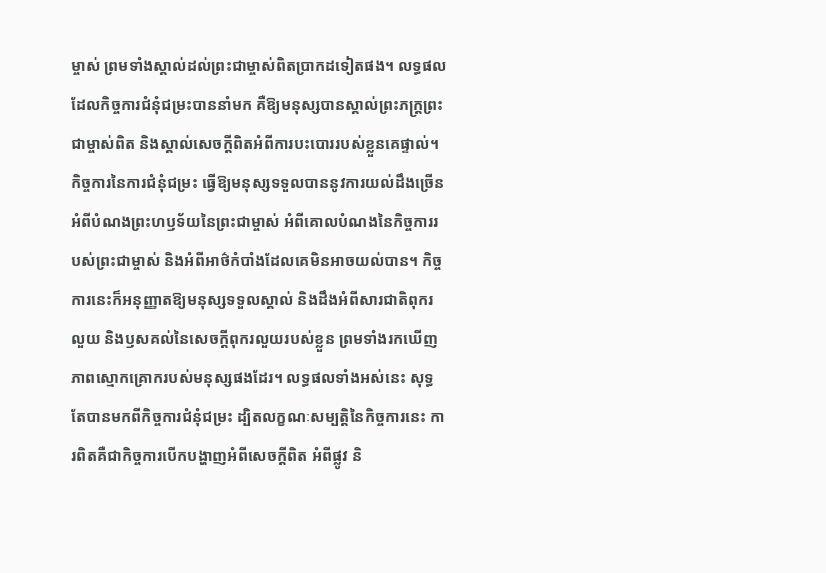ម្ចាស់ ព្រមទាំងស្គាល់ដល់ព្រះជាម្ចាស់ពិតប្រាកដទៀតផង។ លទ្ធផលដែលកិច្ចការជំនុំជម្រះបាននាំមក គឺឱ្យមនុស្សបានស្គាល់ព្រះភក្ដ្រព្រះជាម្ចាស់ពិត និងស្គាល់សេចក្ដីពិតអំពីការបះបោររបស់ខ្លួនគេផ្ទាល់។ កិច្ចការនៃការជំនុំជម្រះ ធ្វើឱ្យមនុស្សទទួលបាននូវការយល់ដឹងច្រើនអំពីបំណងព្រះហឫទ័យនៃព្រះជាម្ចាស់ អំពីគោលបំណងនៃកិច្ចការរបស់ព្រះជាម្ចាស់ និងអំពីអាថ៌កំបាំងដែលគេមិនអាចយល់បាន។ កិច្ចការនេះក៏អនុញ្ញាតឱ្យមនុស្សទទួលស្គាល់ និងដឹងអំពីសារជាតិពុករលួយ និងឫសគល់នៃសេចក្ដីពុករលួយរបស់ខ្លួន ព្រមទាំងរកឃើញភាពស្មោកគ្រោករបស់មនុស្សផងដែរ។ លទ្ធផលទាំងអស់នេះ សុទ្ធតែបានមកពីកិច្ចការជំនុំជម្រះ ដ្បិតលក្ខណៈសម្បត្តិនៃកិច្ចការនេះ ការពិតគឺជាកិច្ចការបើកបង្ហាញអំពីសេចក្ដីពិត អំពីផ្លូវ និ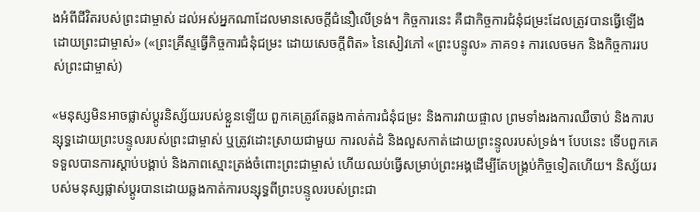ងអំពីជីវិតរបស់ព្រះជាម្ចាស់ ដល់អស់អ្នកណាដែលមានសេចក្ដីជំនឿលើទ្រង់។ កិច្ចការនេះ គឺជាកិច្ចការជំនុំជម្រះដែលត្រូវបានធ្វើឡើងដោយព្រះជាម្ចាស់» («ព្រះគ្រីស្ទធ្វើកិច្ចការជំនុំជម្រះ ដោយសេចក្ដីពិត» នៃសៀវភៅ «ព្រះបន្ទូល» ភាគ១៖ ការលេចមក និងកិច្ចការរបស់ព្រះជាម្ចាស់)

«មនុស្សមិនអាចផ្លាស់ប្ដូរនិស្ស័យរបស់ខ្លួនឡើយ ពួកគេត្រូវតែឆ្លងកាត់ការជំនុំជម្រះ និងការវាយផ្ចាល ព្រមទាំងរងការឈឺចាប់ និងការបន្សុទ្ធដោយព្រះបន្ទូលរបស់ព្រះជាម្ចាស់ ឬត្រូវដោះស្រាយជាមួយ ការលត់ដំ និងលួសកាត់ដោយព្រះន្ទូលរបស់ទ្រង់។ បែបនេះ ទើបពួកគេទទួលបានការស្ដាប់បង្គាប់ និងភាពស្មោះត្រង់ចំពោះព្រះជាម្ចាស់ ហើយឈប់ធ្វើសម្រាប់ព្រះអង្គដើម្បីតែបង្គ្រប់កិច្ចទៀតហើយ។ និស្ស័យរបស់មនុស្សផ្លាស់ប្ដូរបានដោយឆ្លងកាត់ការបន្សុទ្ធពីព្រះបន្ទូលរបស់ព្រះជា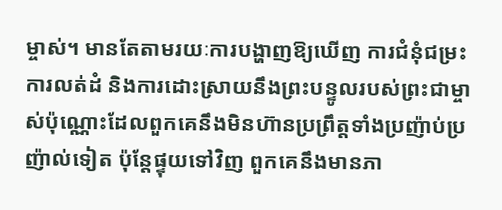ម្ចាស់។ មានតែតាមរយៈការបង្ហាញឱ្យឃើញ ការជំនុំជម្រះ ការលត់ដំ និងការដោះស្រាយនឹងព្រះបន្ទូលរបស់ព្រះជាម្ចាស់ប៉ុណ្ណោះដែលពួកគេនឹងមិនហ៊ានប្រព្រឹត្ដទាំងប្រញ៉ាប់ប្រញ៉ាល់ទៀត ប៉ុន្ដែផ្ទុយទៅវិញ ពួកគេនឹងមានភា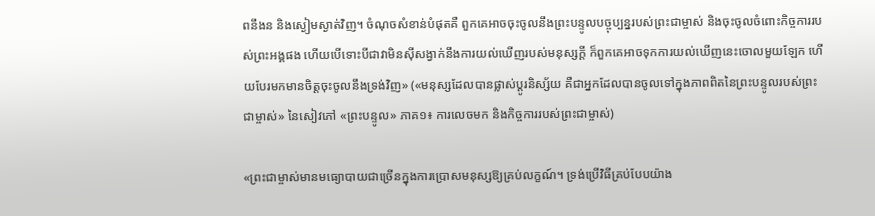ពនឹងន និងស្ងៀមស្ងាត់វិញ។ ចំណុចសំខាន់បំផុតគឺ ពួកគេអាចចុះចូលនឹងព្រះបន្ទូលបច្ចុប្បន្នរបស់ព្រះជាម្ចាស់ និងចុះចូលចំពោះកិច្ចការរបស់ព្រះអង្គផង ហើយបើទោះបីជាវាមិនស៊ីសង្វាក់នឹងការយល់ឃើញរបស់មនុស្សក្ដី ក៏ពួកគេអាចទុកការយល់ឃើញនេះចោលមួយឡែក ហើយបែរមកមានចិត្ដចុះចូលនឹងទ្រង់វិញ» («មនុស្សដែលបានផ្លាស់ប្ដូរនិស្ស័យ គឺជាអ្នកដែលបានចូលទៅក្នុងភាពពិតនៃព្រះបន្ទូលរបស់ព្រះជាម្ចាស់» នៃសៀវភៅ «ព្រះបន្ទូល» ភាគ១៖ ការលេចមក និងកិច្ចការរបស់ព្រះជាម្ចាស់)

«ព្រះជាម្ចាស់មានមធ្យោបាយជាច្រើនក្នុងការប្រោសមនុស្សឱ្យគ្រប់លក្ខណ៍។ ទ្រង់ប្រើវិធីគ្រប់បែបយ៉ាង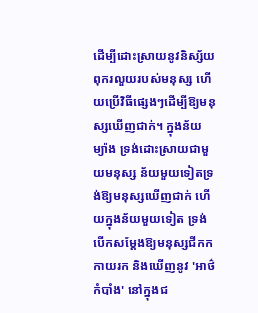ដើម្បីដោះស្រាយនូវនិស្ស័យពុករលួយរបស់មនុស្ស ហើយប្រើវិធីផ្សេងៗដើម្បីឱ្យមនុស្សឃើញជាក់។ ក្នុងន័យម្យ៉ាង ទ្រង់ដោះស្រាយជាមួយមនុស្ស ន័យមួយទៀតទ្រង់ឱ្យមនុស្សឃើញជាក់ ហើយក្នុងន័យមួយទៀត ទ្រង់បើកសម្ដែងឱ្យមនុស្សជីកកកាយរក និងឃើញនូវ 'អាថ៌កំបាំង' នៅក្នុងជ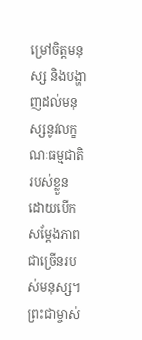ម្រៅចិត្តមនុស្ស និងបង្ហាញដល់មនុស្សនូវលក្ខណៈធម្មជាតិរបស់ខ្លួន ដោយបើកសម្ដែងភាពជាច្រើនរបស់មនុស្ស។ ព្រះជាម្ចាស់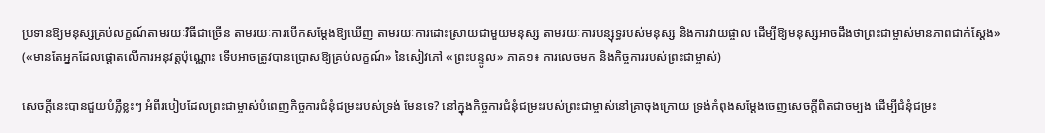ប្រទានឱ្យមនុស្សគ្រប់លក្ខណ៍តាមរយៈវិធីជាច្រើន តាមរយៈការបើកសម្ដែងឱ្យឃើញ តាមរយៈការដោះស្រាយជាមួយមនុស្ស តាមរយៈការបន្សុទ្ធរបស់មនុស្ស និងការវាយផ្ចាល ដើម្បីឱ្យមនុស្សអាចដឹងថាព្រះជាម្ចាស់មានភាពជាក់ស្ដែង» («មានតែអ្នកដែលផ្តោតលើការអនុវត្តប៉ុណ្ណោះ ទើបអាចត្រូវបានប្រោសឱ្យគ្រប់លក្ខណ៍» នៃសៀវភៅ «ព្រះបន្ទូល» ភាគ១៖ ការលេចមក និងកិច្ចការរបស់ព្រះជាម្ចាស់)

សេចក្ដីនេះបានជួយបំភ្លឺខ្លះៗ អំពីរបៀបដែលព្រះជាម្ចាស់បំពេញកិច្ចការជំនុំជម្រះរបស់ទ្រង់ មែនទេ? នៅក្នុងកិច្ចការជំនុំជម្រះរបស់ព្រះជាម្ចាស់នៅគ្រាចុងក្រោយ ទ្រង់កំពុងសម្តែងចេញសេចក្តីពិតជាចម្បង ដើម្បីជំនុំជម្រះ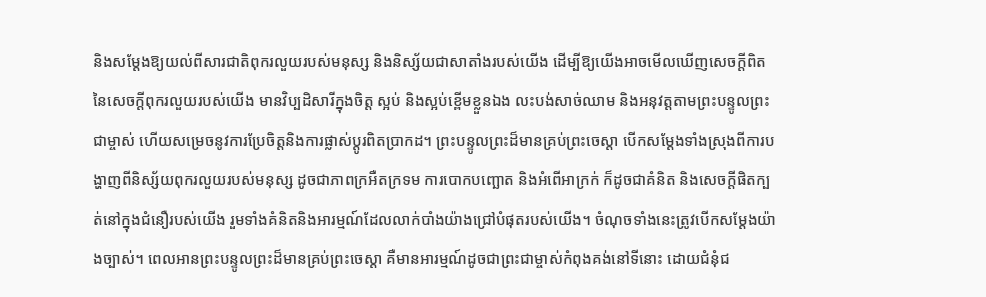និងសម្ដែងឱ្យយល់ពីសារជាតិពុករលួយរបស់មនុស្ស និងនិស្ស័យជាសាតាំងរបស់យើង ដើម្បីឱ្យយើងអាចមើលឃើញសេចក្តីពិតនៃសេចក្ដីពុករលួយរបស់យើង មានវិប្បដិសារីក្នុងចិត្ត ស្អប់ និងស្អប់ខ្ពើមខ្លួនឯង លះបង់សាច់ឈាម និងអនុវត្តតាមព្រះបន្ទូលព្រះជាម្ចាស់ ហើយសម្រេចនូវការប្រែចិត្តនិងការផ្លាស់ប្តូរពិតប្រាកដ។ ព្រះបន្ទូលព្រះដ៏មានគ្រប់ព្រះចេស្តា បើកសម្តែងទាំងស្រុងពីការបង្ហាញពីនិស្ស័យពុករលួយរបស់មនុស្ស ដូចជាភាពក្រអឺតក្រទម ការបោកបញ្ឆោត និងអំពើអាក្រក់ ក៏ដូចជាគំនិត និងសេចក្ដីផិតក្បត់នៅក្នុងជំនឿរបស់យើង រួមទាំងគំនិតនិងអារម្មណ៍ដែលលាក់បាំងយ៉ាងជ្រៅបំផុតរបស់យើង។ ចំណុចទាំងនេះត្រូវបើកសម្តែងយ៉ាងច្បាស់។ ពេលអានព្រះបន្ទូលព្រះដ៏មានគ្រប់ព្រះចេស្តា គឺមានអារម្មណ៍ដូចជាព្រះជាម្ចាស់កំពុងគង់នៅទីនោះ ដោយជំនុំជ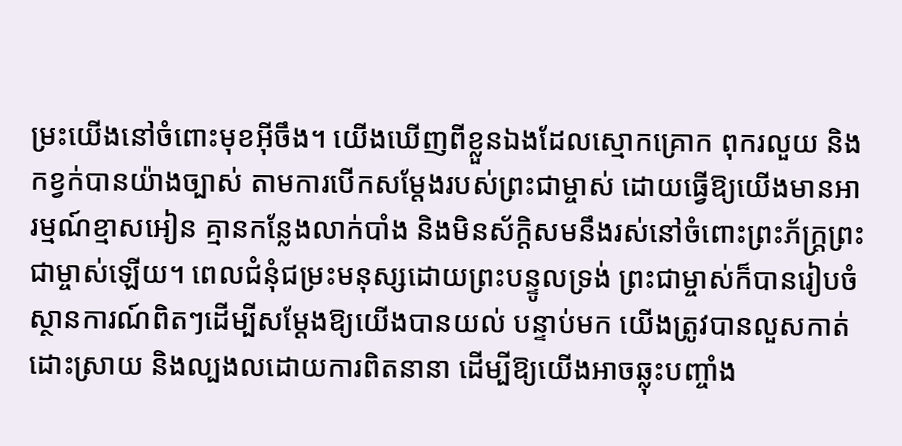ម្រះយើងនៅចំពោះមុខអ៊ីចឹង។ យើងឃើញពីខ្លួនឯងដែលស្មោកគ្រោក ពុករលួយ និងកខ្វក់បានយ៉ាងច្បាស់ តាមការបើកសម្តែងរបស់ព្រះជាម្ចាស់ ដោយធ្វើឱ្យយើងមានអារម្មណ៍ខ្មាសអៀន គ្មានកន្លែងលាក់បាំង និងមិនស័ក្តិសមនឹងរស់នៅចំពោះព្រះភ័ក្ត្រព្រះជាម្ចាស់ឡើយ។ ពេលជំនុំជម្រះមនុស្សដោយព្រះបន្ទូលទ្រង់ ព្រះជាម្ចាស់ក៏បានរៀបចំស្ថានការណ៍ពិតៗដើម្បីសម្ដែងឱ្យយើងបានយល់ បន្ទាប់មក យើងត្រូវបានលួសកាត់ ដោះស្រាយ និងល្បងលដោយការពិតនានា ដើម្បីឱ្យយើងអាចឆ្លុះបញ្ចាំង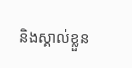និងស្គាល់ខ្លួន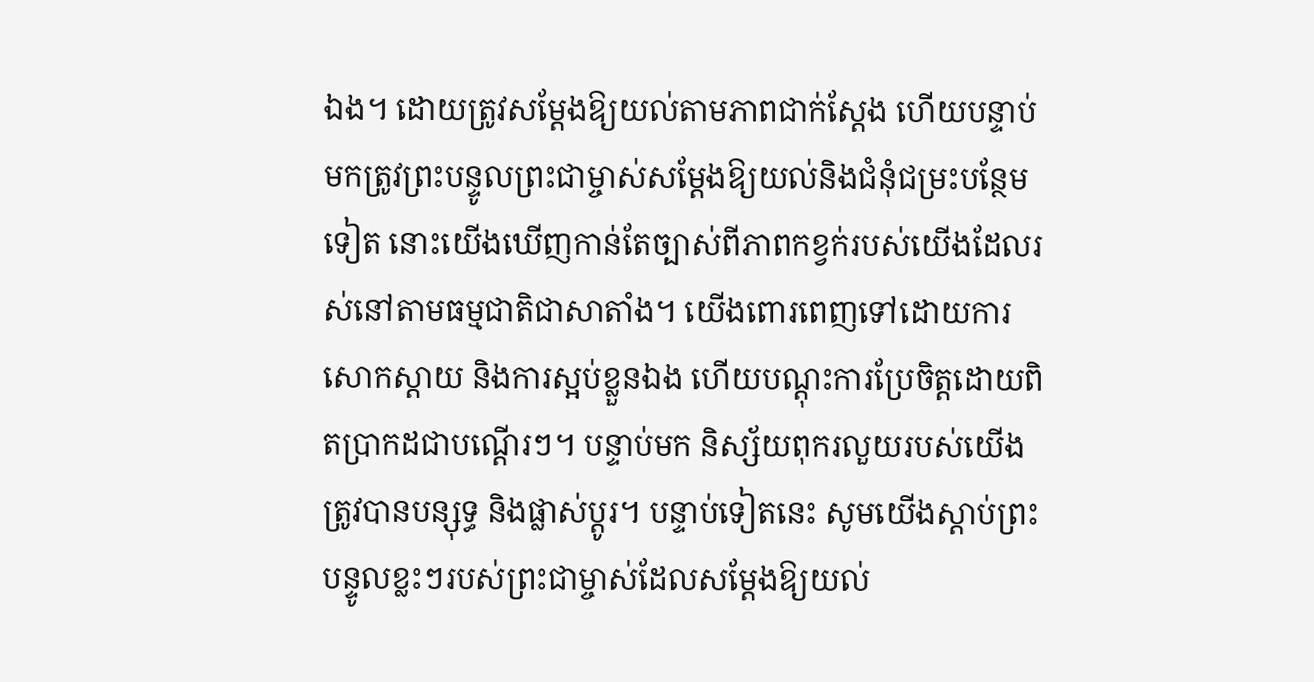ឯង។ ដោយត្រូវសម្ដែងឱ្យយល់តាមភាពជាក់ស្តែង ហើយបន្ទាប់មកត្រូវព្រះបន្ទូលព្រះជាម្ចាស់សម្ដែងឱ្យយល់និងជំនុំជម្រះបន្ថែមទៀត នោះយើងឃើញកាន់តែច្បាស់ពីភាពកខ្វក់របស់យើងដែលរស់នៅតាមធម្មជាតិជាសាតាំង។ យើងពោរពេញទៅដោយការសោកស្ដាយ និងការស្អប់ខ្លួនឯង ហើយបណ្ដុះការប្រែចិត្តដោយពិតប្រាកដជាបណ្តើរៗ។ បន្ទាប់មក និស្ស័យពុករលួយរបស់យើងត្រូវបានបន្សុទ្ធ និងផ្លាស់ប្តូរ។ បន្ទាប់ទៀតនេះ សូមយើងស្តាប់ព្រះបន្ទូលខ្លះៗរបស់ព្រះជាម្ចាស់ដែលសម្ដែងឱ្យយល់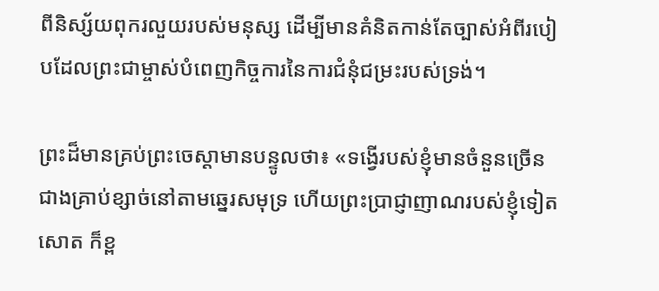ពីនិស្ស័យពុករលួយរបស់មនុស្ស ដើម្បីមានគំនិតកាន់តែច្បាស់អំពីរបៀបដែលព្រះជាម្ចាស់បំពេញកិច្ចការនៃការជំនុំជម្រះរបស់ទ្រង់។

ព្រះដ៏មានគ្រប់ព្រះចេស្ដាមានបន្ទូលថា៖ «ទង្វើរបស់ខ្ញុំមានចំនួនច្រើនជាងគ្រាប់ខ្សាច់នៅតាមឆ្នេរសមុទ្រ ហើយព្រះប្រាជ្ញាញាណរបស់ខ្ញុំទៀតសោត ក៏ខ្ព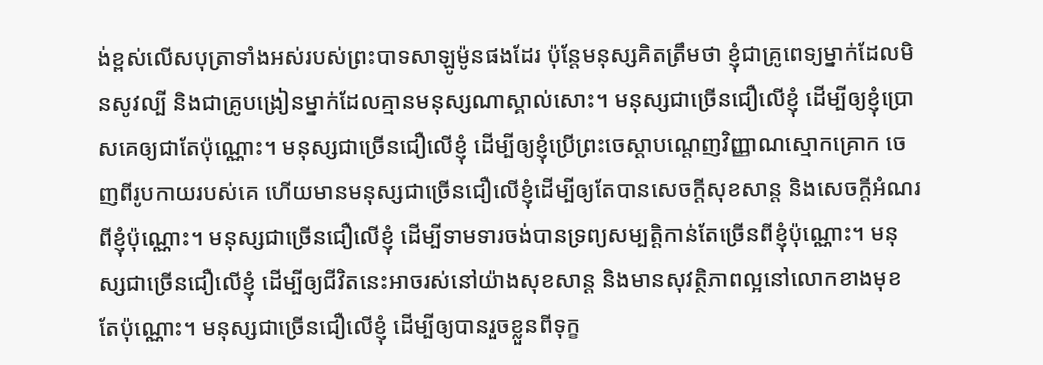ង់ខ្ពស់លើសបុត្រាទាំងអស់របស់ព្រះបាទសាឡូម៉ូនផងដែរ ប៉ុន្តែមនុស្សគិតត្រឹមថា ខ្ញុំជាគ្រូពេទ្យម្នាក់ដែលមិនសូវល្បី និងជាគ្រូបង្រៀនម្នាក់ដែលគ្មានមនុស្សណាស្គាល់សោះ។ មនុស្សជាច្រើនជឿលើខ្ញុំ ដើម្បីឲ្យខ្ញុំប្រោសគេឲ្យជាតែប៉ុណ្ណោះ។ មនុស្សជាច្រើនជឿលើខ្ញុំ ដើម្បីឲ្យខ្ញុំប្រើព្រះចេស្ដាបណ្ដេញវិញ្ញាណស្មោកគ្រោក ចេញពីរូបកាយរបស់គេ ហើយមានមនុស្សជាច្រើនជឿលើខ្ញុំដើម្បីឲ្យតែបានសេចក្តីសុខសាន្ត និងសេចក្តីអំណរពីខ្ញុំប៉ុណ្ណោះ។ មនុស្សជាច្រើនជឿលើខ្ញុំ ដើម្បីទាមទារចង់បានទ្រព្យសម្បត្តិកាន់តែច្រើនពីខ្ញុំប៉ុណ្ណោះ។ មនុស្សជាច្រើនជឿលើខ្ញុំ ដើម្បីឲ្យជីវិតនេះអាចរស់នៅយ៉ាងសុខសាន្ត និងមានសុវត្ថិភាពល្អនៅលោកខាងមុខតែប៉ុណ្ណោះ។ មនុស្សជាច្រើនជឿលើខ្ញុំ ដើម្បីឲ្យបានរួចខ្លួនពីទុក្ខ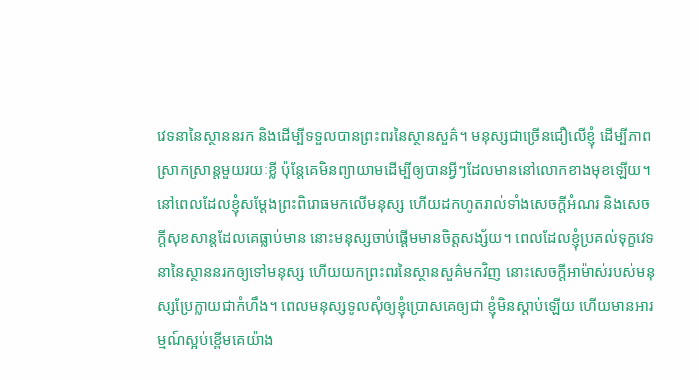វេទនានៃស្ថាននរក និងដើម្បីទទួលបានព្រះពរនៃស្ថានសួគ៌។ មនុស្សជាច្រើនជឿលើខ្ញុំ ដើម្បីភាពស្រាកស្រាន្តមួយរយៈខ្លី ប៉ុន្តែគេមិនព្យាយាមដើម្បីឲ្យបានអ្វីៗដែលមាននៅលោកខាងមុខឡើយ។ នៅពេលដែលខ្ញុំសម្ដែងព្រះពិរោធមកលើមនុស្ស ហើយដកហូតរាល់ទាំងសេចក្តីអំណរ និងសេចក្តីសុខសាន្តដែលគេធ្លាប់មាន នោះមនុស្សចាប់ផ្ដើមមានចិត្តសង្ស័យ។ ពេលដែលខ្ញុំប្រគល់ទុក្ខវេទនានៃស្ថាននរកឲ្យទៅមនុស្ស ហើយយកព្រះពរនៃស្ថានសួគ៌មកវិញ នោះសេចក្តីអាម៉ាស់របស់មនុស្សប្រែក្លាយជាកំហឹង។ ពេលមនុស្សទូលសុំឲ្យខ្ញុំប្រោសគេឲ្យជា ខ្ញុំមិនស្ដាប់ឡើយ ហើយមានអារម្មណ៍ស្អប់ខ្ពើមគេយ៉ាង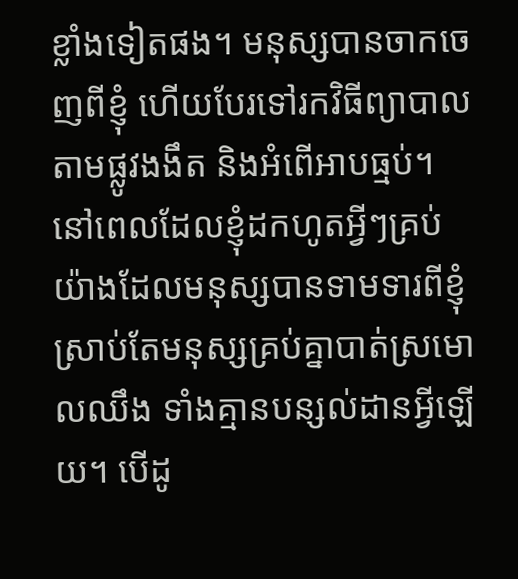ខ្លាំងទៀតផង។ មនុស្សបានចាកចេញពីខ្ញុំ ហើយបែរទៅរកវិធីព្យាបាលតាមផ្លូវងងឹត និងអំពើអាបធ្មប់។ នៅពេលដែលខ្ញុំដកហូតអ្វីៗគ្រប់យ៉ាងដែលមនុស្សបានទាមទារពីខ្ញុំ ស្រាប់តែមនុស្សគ្រប់គ្នាបាត់ស្រមោលឈឹង ទាំងគ្មានបន្សល់ដានអ្វីឡើយ។ បើដូ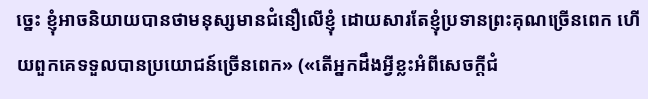ច្នេះ ខ្ញុំអាចនិយាយបានថាមនុស្សមានជំនឿលើខ្ញុំ ដោយសារតែខ្ញុំប្រទានព្រះគុណច្រើនពេក ហើយពួកគេទទួលបានប្រយោជន៍ច្រើនពេក» («តើអ្នកដឹងអ្វីខ្លះអំពីសេចក្តីជំ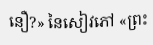នឿ?» នៃសៀវភៅ «ព្រះ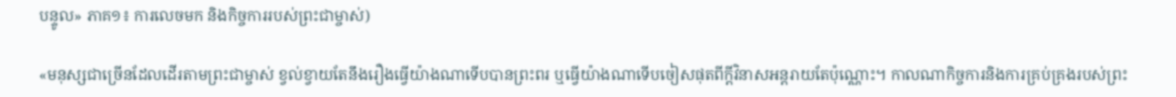បន្ទូល» ភាគ១៖ ការលេចមក និងកិច្ចការរបស់ព្រះជាម្ចាស់)

«មនុស្សជាច្រើនដែលដើរតាមព្រះជាម្ចាស់ ខ្វល់ខ្វាយតែនឹងរឿងធ្វើយ៉ាងណាទើបបានព្រះពរ ឬធ្វើយ៉ាងណាទើបចៀសផុតពីក្ដីវិនាសអន្តរាយតែប៉ុណ្ណោះ។ កាលណាកិច្ចការនិងការគ្រប់គ្រងរបស់ព្រះ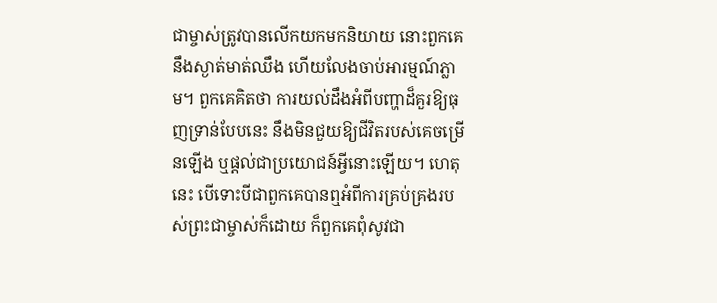ជាម្ចាស់ត្រូវបានលើកយកមកនិយាយ នោះពួកគេនឹងស្ងាត់មាត់ឈឹង ហើយលែងចាប់អារម្មណ៍ភ្លាម។ ពួកគេគិតថា ការយល់ដឹងអំពីបញ្ហាដ៏គួរឱ្យធុញទ្រាន់បែបនេះ នឹងមិនជួយឱ្យជីវិតរបស់គេចម្រើនឡើង ឬផ្ដល់ជាប្រយោជន៍អ្វីនោះឡើយ។ ហេតុនេះ បើទោះបីជាពួកគេបានឮអំពីការគ្រប់គ្រងរបស់ព្រះជាម្ចាស់ក៏ដោយ ក៏ពួកគេពុំសូវជា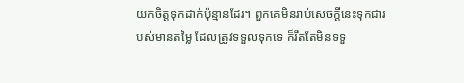យកចិត្តទុកដាក់ប៉ុន្មានដែរ។ ពួកគេមិនរាប់សេចក្ដីនេះទុកជារបស់មានតម្លៃ ដែលត្រូវទទួលទុកទេ ក៏រឹតតែមិនទទួ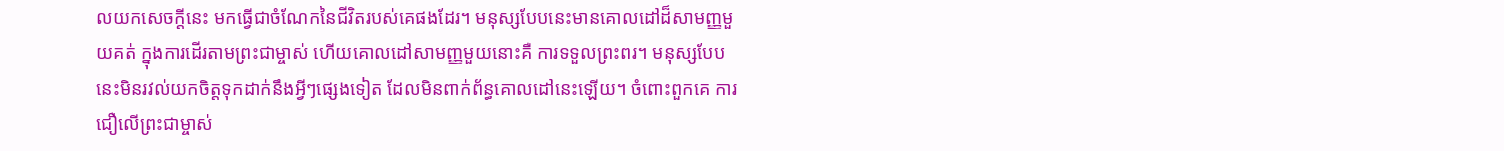លយកសេចក្ដីនេះ មកធ្វើជាចំណែកនៃជីវិតរបស់គេផងដែរ។ មនុស្សបែបនេះមានគោលដៅដ៏សាមញ្ញមួយគត់ ក្នុងការដើរតាមព្រះជាម្ចាស់ ហើយគោលដៅសាមញ្ញមួយនោះគឺ ការទទួលព្រះពរ។ មនុស្សបែបនេះមិនរវល់យកចិត្តទុកដាក់នឹងអ្វីៗផ្សេងទៀត ដែលមិនពាក់ព័ន្ធគោលដៅនេះឡើយ។ ចំពោះពួកគេ ការជឿលើព្រះជាម្ចាស់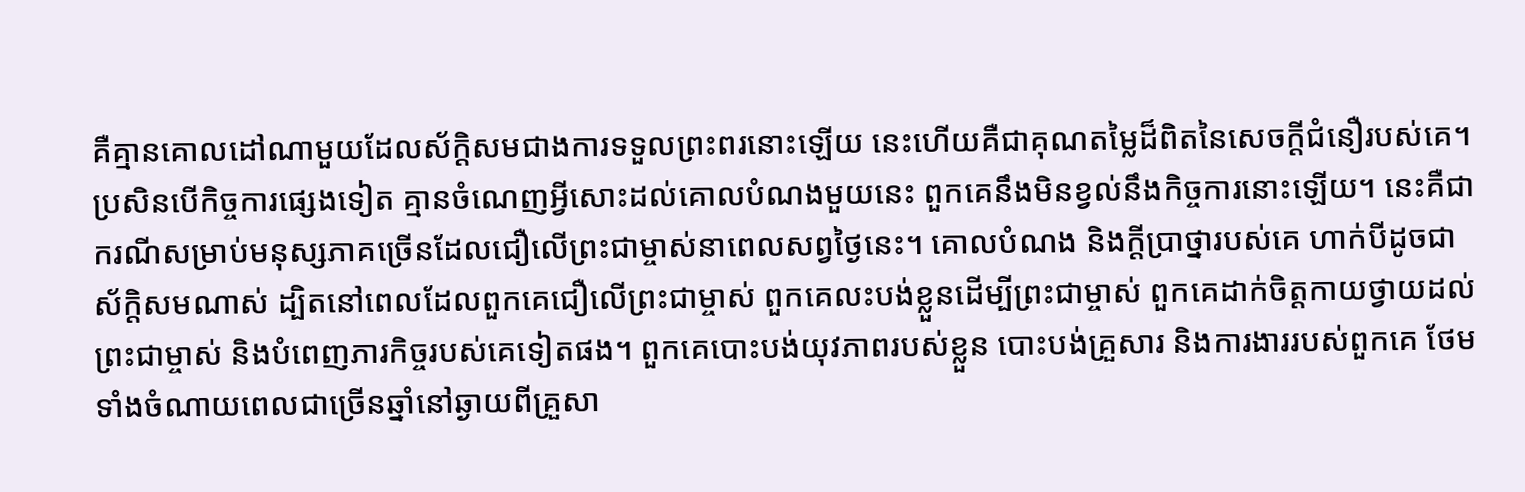គឺគ្មានគោលដៅណាមួយដែលស័ក្តិសមជាងការទទួលព្រះពរនោះឡើយ នេះហើយគឺជាគុណតម្លៃដ៏ពិតនៃសេចក្ដីជំនឿរបស់គេ។ ប្រសិនបើកិច្ចការផ្សេងទៀត គ្មានចំណេញអ្វីសោះដល់គោលបំណងមួយនេះ ពួកគេនឹងមិនខ្វល់នឹងកិច្ចការនោះឡើយ។ នេះគឺជាករណីសម្រាប់មនុស្សភាគច្រើនដែលជឿលើព្រះជាម្ចាស់នាពេលសព្វថ្ងៃនេះ។ គោលបំណង និងក្ដីប្រាថ្នារបស់គេ ហាក់បីដូចជាស័ក្តិសមណាស់ ដ្បិតនៅពេលដែលពួកគេជឿលើព្រះជាម្ចាស់ ពួកគេលះបង់ខ្លួនដើម្បីព្រះជាម្ចាស់ ពួកគេដាក់ចិត្តកាយថ្វាយដល់ព្រះជាម្ចាស់ និងបំពេញភារកិច្ចរបស់គេទៀតផង។ ពួកគេបោះបង់យុវភាពរបស់ខ្លួន បោះបង់គ្រួសារ និងការងាររបស់ពួកគេ ថែមទាំងចំណាយពេលជាច្រើនឆ្នាំនៅឆ្ងាយពីគ្រួសា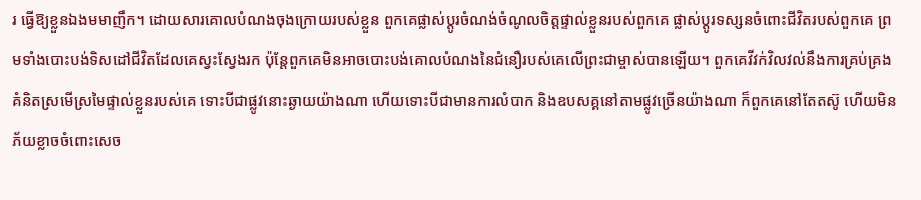រ ធ្វើឱ្យខ្លួនឯងមមាញឹក។ ដោយសារគោលបំណងចុងក្រោយរបស់ខ្លួន ពួកគេផ្លាស់ប្ដូរចំណង់ចំណូលចិត្តផ្ទាល់ខ្លួនរបស់ពួកគេ ផ្លាស់ប្ដូរទស្សនចំពោះជីវិតរបស់ពួកគេ ព្រមទាំងបោះបង់ទិសដៅជីវិតដែលគេស្វះស្វែងរក ប៉ុន្តែពួកគេមិនអាចបោះបង់គោលបំណងនៃជំនឿរបស់គេលើព្រះជាម្ចាស់បានឡើយ។ ពួកគេវីវក់វិលវល់នឹងការគ្រប់គ្រងគំនិតស្រមើស្រមៃផ្ទាល់ខ្លួនរបស់គេ ទោះបីជាផ្លូវនោះឆ្ងាយយ៉ាងណា ហើយទោះបីជាមានការលំបាក និងឧបសគ្គនៅតាមផ្លូវច្រើនយ៉ាងណា ក៏ពួកគេនៅតែតស៊ូ ហើយមិនភ័យខ្លាចចំពោះសេច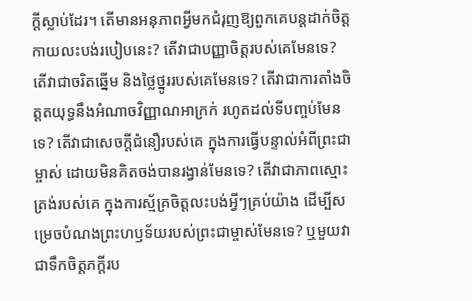ក្ដីស្លាប់ដែរ។ តើមានអនុភាពអ្វីមកជំរុញឱ្យពួកគេបន្តដាក់ចិត្តកាយលះបង់របៀបនេះ? តើវាជាបញ្ញាចិត្តរបស់គេមែនទេ? តើវាជាចរិតឆ្នើម និងថ្លៃថ្នូររបស់គេមែនទេ? តើវាជាការតាំងចិត្តតយុទ្ធនឹងអំណាចវិញ្ញាណអាក្រក់ រហូតដល់ទីបញ្ចប់មែនទេ? តើវាជាសេចក្ដីជំនឿរបស់គេ ក្នុងការធ្វើបន្ទាល់អំពីព្រះជាម្ចាស់ ដោយមិនគិតចង់បានរង្វាន់មែនទេ? តើវាជាភាពស្មោះត្រង់របស់គេ ក្នុងការស្ម័គ្រចិត្តលះបង់អ្វីៗគ្រប់យ៉ាង ដើម្បីសម្រេចបំណងព្រះហឫទ័យរបស់ព្រះជាម្ចាស់មែនទេ? ឬមួយវាជាទឹកចិត្តភក្ដីរប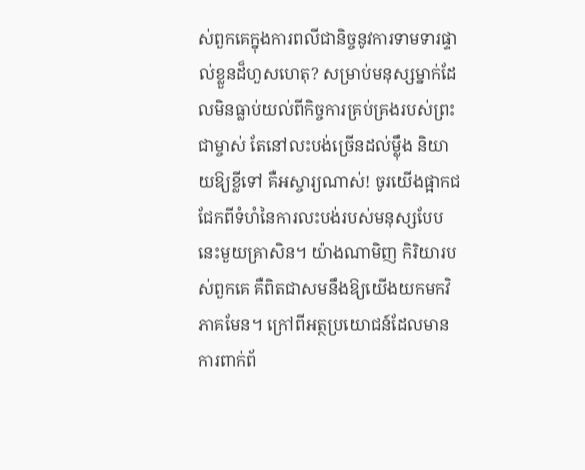ស់ពួកគេក្នុងការពលីជានិច្ចនូវការទាមទារផ្ទាល់ខ្លួនដ៏ហួសហេតុ? សម្រាប់មនុស្សម្នាក់ដែលមិនធ្លាប់យល់ពីកិច្ចការគ្រប់គ្រងរបស់ព្រះជាម្ចាស់ តែនៅលះបង់ច្រើនដល់ម្ល៉ឹង និយាយឱ្យខ្លីទៅ គឺអស្ចារ្យណាស់! ចូរយើងផ្អាកជជែកពីទំហំនៃការលះបង់របស់មនុស្សបែបនេះមួយគ្រាសិន។ យ៉ាងណាមិញ កិរិយារបស់ពួកគេ គឺពិតជាសមនឹងឱ្យយើងយកមកវិភាគមែន។ ក្រៅពីអត្ថប្រយោជន៍ដែលមានការពាក់ព័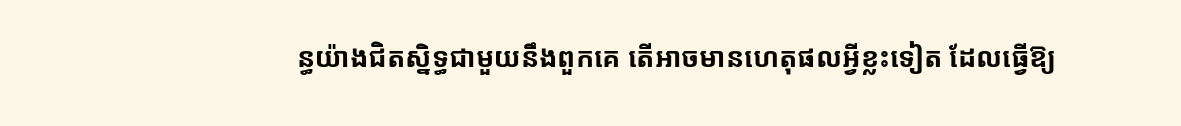ន្ធយ៉ាងជិតស្និទ្ធជាមួយនឹងពួកគេ តើអាចមានហេតុផលអ្វីខ្លះទៀត ដែលធ្វើឱ្យ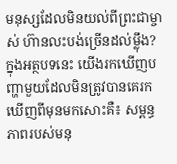មនុស្សដែលមិនយល់ពីព្រះជាម្ចាស់ ហ៊ានលះបង់ច្រើនដល់ម្ល៉ឹង? ក្នុងអត្ថបទនេះ យើងរកឃើញបញ្ហាមួយដែលមិនត្រូវបានគេរកឃើញពីមុនមកសោះគឺ៖ សម្ពន្ធភាពរបស់មនុ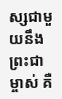ស្សជាមួយនឹងព្រះជាម្ចាស់ គឺ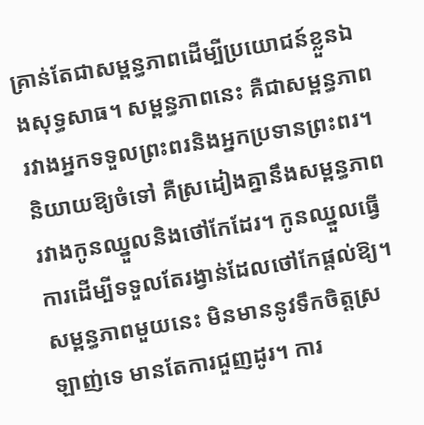គ្រាន់តែជាសម្ពន្ធភាពដើម្បីប្រយោជន៍ខ្លួនឯងសុទ្ធសាធ។ សម្ពន្ធភាពនេះ គឺជាសម្ពន្ធភាពរវាងអ្នកទទួលព្រះពរនិងអ្នកប្រទានព្រះពរ។ និយាយឱ្យចំទៅ គឺស្រដៀងគ្នានឹងសម្ពន្ធភាពរវាងកូនឈ្នួលនិងថៅកែដែរ។ កូនឈ្នួលធ្វើការដើម្បីទទួលតែរង្វាន់ដែលថៅកែផ្ដល់ឱ្យ។ សម្ពន្ធភាពមួយនេះ មិនមាននូវទឹកចិត្តស្រឡាញ់ទេ មានតែការជួញដូរ។ ការ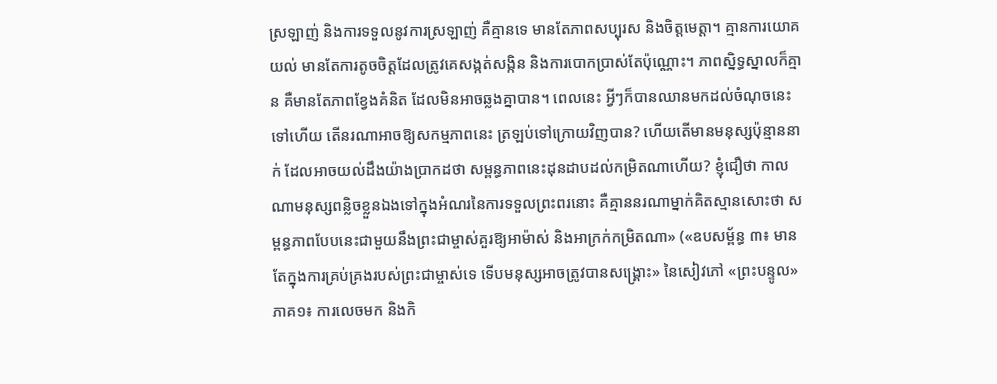ស្រឡាញ់ និងការទទួលនូវការស្រឡាញ់ គឺគ្មានទេ មានតែភាពសប្បុរស និងចិត្តមេត្តា។ គ្មានការយោគយល់ មានតែការតូចចិត្តដែលត្រូវគេសង្កត់សង្កិន និងការបោកប្រាស់តែប៉ុណ្ណោះ។ ភាពស្និទ្ធស្នាលក៏គ្មាន គឺមានតែភាពខ្វែងគំនិត ដែលមិនអាចឆ្លងគ្នាបាន។ ពេលនេះ អ្វីៗក៏បានឈានមកដល់ចំណុចនេះទៅហើយ តើនរណាអាចឱ្យសកម្មភាពនេះ ត្រឡប់ទៅក្រោយវិញបាន? ហើយតើមានមនុស្សប៉ុន្មាននាក់ ដែលអាចយល់ដឹងយ៉ាងប្រាកដថា សម្ពន្ធភាពនេះដុនដាបដល់កម្រិតណាហើយ? ខ្ញុំជឿថា កាលណាមនុស្សពន្លិចខ្លួនឯងទៅក្នុងអំណរនៃការទទួលព្រះពរនោះ គឺគ្មាននរណាម្នាក់គិតស្មានសោះថា សម្ពន្ធភាពបែបនេះជាមួយនឹងព្រះជាម្ចាស់គួរឱ្យអាម៉ាស់ និងអាក្រក់កម្រិតណា» («ឧបសម្ព័ន្ធ ៣៖ មានតែក្នុងការគ្រប់គ្រងរបស់ព្រះជាម្ចាស់ទេ ទើបមនុស្សអាចត្រូវបានសង្គ្រោះ» នៃសៀវភៅ «ព្រះបន្ទូល» ភាគ១៖ ការលេចមក និងកិ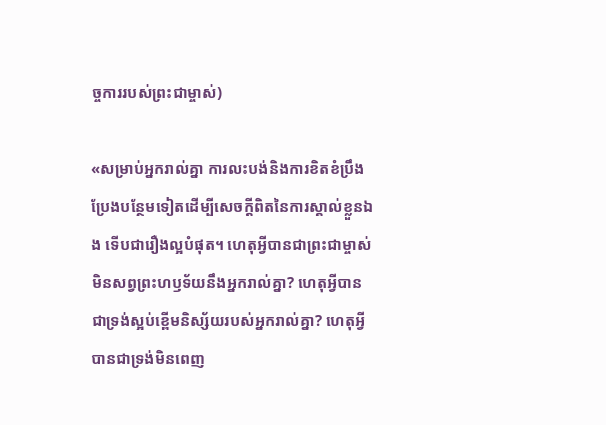ច្ចការរបស់ព្រះជាម្ចាស់)

«សម្រាប់អ្នករាល់គ្នា ការលះបង់និងការខិតខំប្រឹងប្រែងបន្ថែមទៀតដើម្បីសេចក្ដីពិតនៃការស្គាល់ខ្លួនឯង ទើបជារឿងល្អបំផុត។ ហេតុអ្វីបានជាព្រះជាម្ចាស់មិនសព្វព្រះហឫទ័យនឹងអ្នករាល់គ្នា? ហេតុអ្វីបានជាទ្រង់ស្អប់ខ្ពើមនិស្ស័យរបស់អ្នករាល់គ្នា? ហេតុអ្វីបានជាទ្រង់មិនពេញ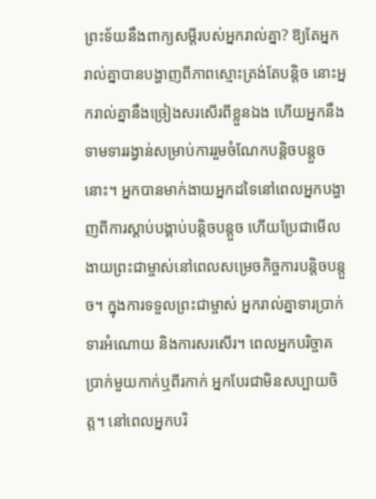ព្រះទ័យនឹងពាក្យសម្ដីរបស់អ្នករាល់គ្នា? ឱ្យតែអ្នករាល់គ្នាបានបង្ហាញពីភាពស្មោះត្រង់តែបន្ដិច នោះអ្នករាល់គ្នានឹងច្រៀងសរសើរពីខ្លួនឯង ហើយអ្នកនឹងទាមទាររង្វាន់សម្រាប់ការរួមចំណែកបន្ដិចបន្តួចនោះ។ អ្នកបានមាក់ងាយអ្នកដទៃនៅពេលអ្នកបង្ហាញពីការស្ដាប់បង្គាប់បន្តិចបន្ដួច ហើយប្រែជាមើលងាយព្រះជាម្ចាស់នៅពេលសម្រេចកិច្ចការបន្ដិចបន្តួច។ ក្នុងការទទួលព្រះជាម្ចាស់ អ្នករាល់គ្នាទារប្រាក់ ទារអំណោយ និងការសរសើរ។ ពេលអ្នកបរិច្ចាគប្រាក់មួយកាក់ឬពីរកាក់ អ្នកបែរជាមិនសប្បាយចិត្ត។ នៅពេលអ្នកបរិ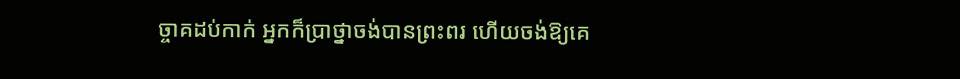ច្ចាគដប់កាក់ អ្នកក៏ប្រាថ្នាចង់បានព្រះពរ ហើយចង់ឱ្យគេ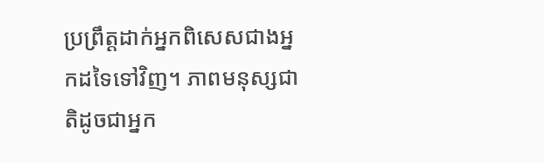ប្រព្រឹត្ដដាក់អ្នកពិសេសជាងអ្នកដទៃទៅវិញ។ ភាពមនុស្សជាតិដូចជាអ្នក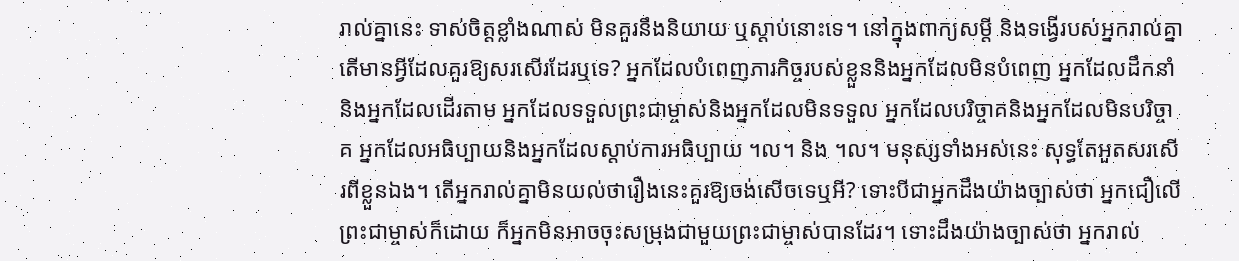រាល់គ្នានេះ ទាស់ចិត្តខ្លាំងណាស់ មិនគួរនឹងនិយាយ ឬស្ដាប់នោះទេ។ នៅក្នុងពាក្យសម្ដី និងទង្វើរបស់អ្នករាល់គ្នា តើមានអ្វីដែលគួរឱ្យសរសើរដែរឬទេ? អ្នកដែលបំពេញភារកិច្ចរបស់ខ្លួននិងអ្នកដែលមិនបំពេញ អ្នកដែលដឹកនាំនិងអ្នកដែលដើរតាម អ្នកដែលទទួលព្រះជាម្ចាស់និងអ្នកដែលមិនទទួល អ្នកដែលបរិច្ចាគនិងអ្នកដែលមិនបរិច្ចាគ អ្នកដែលអធិប្បាយនិងអ្នកដែលស្ដាប់ការអធិប្បាយ ។ល។ និង ។ល។ មនុស្សទាំងអស់នេះ សុទ្ធតែអួតសរសើរពីខ្លួនឯង។ តើអ្នករាល់គ្នាមិនយល់ថារឿងនេះគួរឱ្យចង់សើចទេឬអី? ទោះបីជាអ្នកដឹងយ៉ាងច្បាស់ថា អ្នកជឿលើព្រះជាម្ចាស់ក៏ដោយ ក៏អ្នកមិនអាចចុះសម្រុងជាមួយព្រះជាម្ចាស់បានដែរ។ ទោះដឹងយ៉ាងច្បាស់ថា អ្នករាល់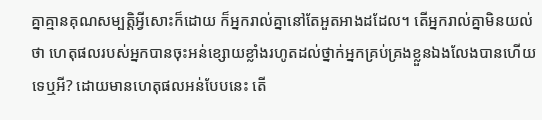គ្នាគ្មានគុណសម្បត្តិអ្វីសោះក៏ដោយ ក៏អ្នករាល់គ្នានៅតែអួតអាងដដែល។ តើអ្នករាល់គ្នាមិនយល់ថា ហេតុផលរបស់អ្នកបានចុះអន់ខ្សោយខ្លាំងរហូតដល់ថ្នាក់អ្នកគ្រប់គ្រងខ្លួនឯងលែងបានហើយទេឬអី? ដោយមានហេតុផលអន់បែបនេះ តើ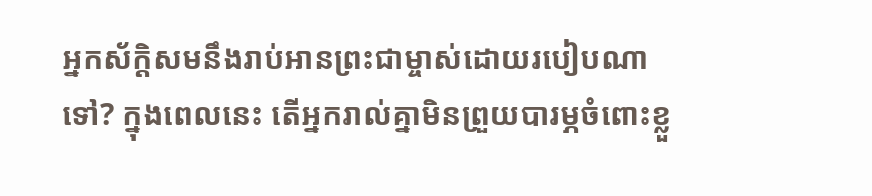អ្នកស័ក្តិសមនឹងរាប់អានព្រះជាម្ចាស់ដោយរបៀបណាទៅ? ក្នុងពេលនេះ តើអ្នករាល់គ្នាមិនព្រួយបារម្ភចំពោះខ្លួ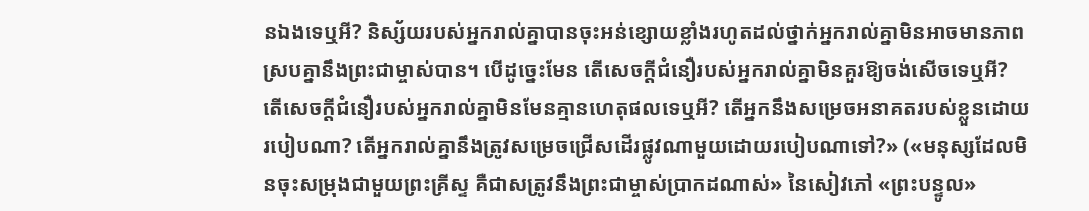នឯងទេឬអី? និស្ស័យរបស់អ្នករាល់គ្នាបានចុះអន់ខ្សោយខ្លាំងរហូតដល់ថ្នាក់អ្នករាល់គ្នាមិនអាចមានភាពស្របគ្នានឹងព្រះជាម្ចាស់បាន។ បើដូច្នេះមែន តើសេចក្ដីជំនឿរបស់អ្នករាល់គ្នាមិនគួរឱ្យចង់សើចទេឬអី? តើសេចក្ដីជំនឿរបស់អ្នករាល់គ្នាមិនមែនគ្មានហេតុផលទេឬអី? តើអ្នកនឹងសម្រេចអនាគតរបស់ខ្លួនដោយរបៀបណា? តើអ្នករាល់គ្នានឹងត្រូវសម្រេចជ្រើសដើរផ្លូវណាមួយដោយរបៀបណាទៅ?» («មនុស្សដែលមិនចុះសម្រុងជាមួយព្រះគ្រីស្ទ គឺជាសត្រូវនឹងព្រះជាម្ចាស់ប្រាកដណាស់» នៃសៀវភៅ «ព្រះបន្ទូល»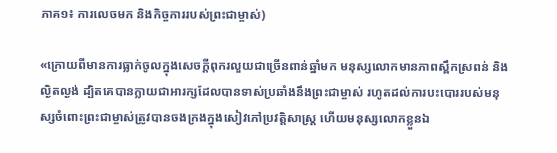ភាគ១៖ ការលេចមក និងកិច្ចការរបស់ព្រះជាម្ចាស់)

«ក្រោយពីមានការធ្លាក់ចូលក្នុងសេចក្ដីពុករលួយជាច្រើនពាន់ឆ្នាំមក មនុស្សលោកមានភាពស្ពឹកស្រពន់ និងល្ងិតល្ងង់ ដ្បិតគេបានក្លាយជាអារក្សដែលបានទាស់ប្រឆាំងនឹងព្រះជាម្ចាស់ រហូតដល់ការបះបោររបស់មនុស្សចំពោះព្រះជាម្ចាស់ត្រូវបានចងក្រងក្នុងសៀវភៅប្រវត្ដិសាស្ដ្រ ហើយមនុស្សលោកខ្លួនឯ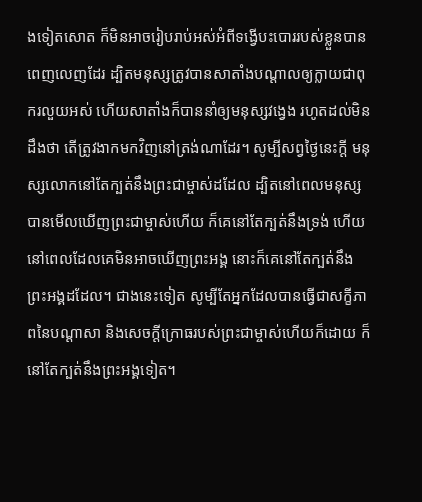ងទៀតសោត ក៏មិនអាចរៀបរាប់អស់អំពីទង្វើបះបោររបស់ខ្លួនបានពេញលេញដែរ ដ្បិតមនុស្សត្រូវបានសាតាំងបណ្ដាលឲ្យក្លាយជាពុករលួយអស់ ហើយសាតាំងក៏បាននាំឲ្យមនុស្សវង្វេង រហូតដល់មិនដឹងថា តើត្រូវងាកមកវិញនៅត្រង់ណាដែរ។ សូម្បីសព្វថ្ងៃនេះក្ដី មនុស្សលោកនៅតែក្បត់នឹងព្រះជាម្ចាស់ដដែល ដ្បិតនៅពេលមនុស្សបានមើលឃើញព្រះជាម្ចាស់ហើយ ក៏គេនៅតែក្បត់នឹងទ្រង់ ហើយនៅពេលដែលគេមិនអាចឃើញព្រះអង្គ នោះក៏គេនៅតែក្បត់នឹងព្រះអង្គដដែល។ ជាងនេះទៀត សូម្បីតែអ្នកដែលបានធ្វើជាសក្ខីភាពនៃបណ្ដាសា និងសេចក្តីក្រោធរបស់ព្រះជាម្ចាស់ហើយក៏ដោយ ក៏នៅតែក្បត់នឹងព្រះអង្គទៀត។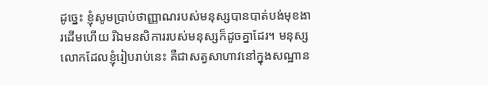ដូច្នេះ ខ្ញុំសូមប្រាប់ថាញ្ញាណរបស់មនុស្សបានបាត់បង់មុខងារដើមហើយ រីឯមនសិការរបស់មនុស្សក៏ដូចគ្នាដែរ។ មនុស្សលោកដែលខ្ញុំរៀបរាប់នេះ គឺជាសត្វសាហាវនៅក្នុងសណ្ឋាន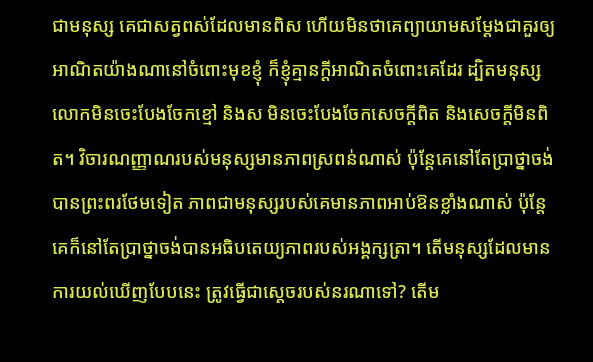ជាមនុស្ស គេជាសត្វពស់ដែលមានពិស ហើយមិនថាគេព្យាយាមសម្ដែងជាគួរឲ្យអាណិតយ៉ាងណានៅចំពោះមុខខ្ញុំ ក៏ខ្ញុំគ្មានក្ដីអាណិតចំពោះគេដែរ ដ្បិតមនុស្សលោកមិនចេះបែងចែកខ្មៅ និងស មិនចេះបែងចែកសេចក្ដីពិត និងសេចក្ដីមិនពិត។ វិចារណញ្ញាណរបស់មនុស្សមានភាពស្រពន់ណាស់ ប៉ុន្ដែគេនៅតែប្រាថ្នាចង់បានព្រះពរថែមទៀត ភាពជាមនុស្សរបស់គេមានភាពអាប់ឱនខ្លាំងណាស់ ប៉ុន្ដែគេក៏នៅតែប្រាថ្នាចង់បានអធិបតេយ្យភាពរបស់អង្គក្សត្រា។ តើមនុស្សដែលមានការយល់ឃើញបែបនេះ ត្រូវធ្វើជាស្ដេចរបស់នរណាទៅ? តើម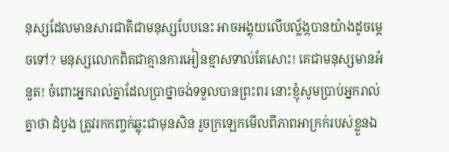នុស្សដែលមានសារជាតិជាមនុស្សបែបនេះ អាចអង្គុយលើបល័្លង្កបានយ៉ាងដូចម្ដេចទៅ? មនុស្សលោកពិតជាគ្មានការអៀនខ្មាសទាល់តែសោះ! គេជាមនុស្សមានអំនួត! ចំពោះអ្នករាល់គ្នាដែលប្រាថ្នាចង់ទទួលបានព្រះពរ នោះខ្ញុំសូមប្រាប់អ្នករាល់គ្នាថា ដំបូង ត្រូវរកកញ្ចក់ឆ្លុះជាមុនសិន រួចក្រឡេកមើលពីភាពអាក្រក់របស់ខ្លួនឯ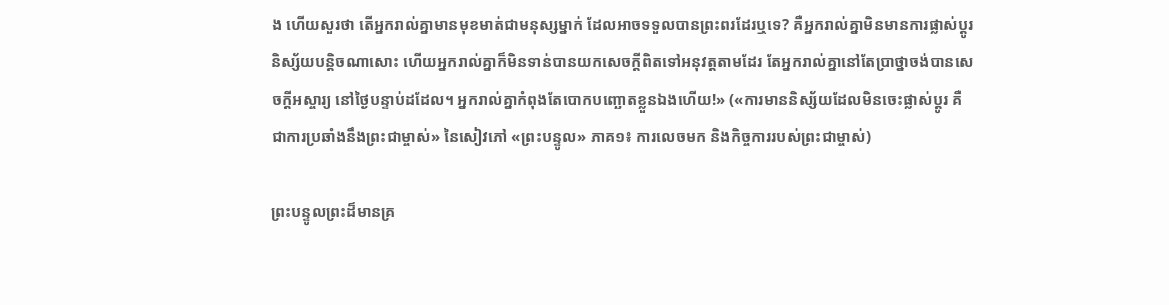ង ហើយសួរថា តើអ្នករាល់គ្នាមានមុខមាត់ជាមនុស្សម្នាក់ ដែលអាចទទួលបានព្រះពរដែរឬទេ? គឺអ្នករាល់គ្នាមិនមានការផ្លាស់ប្ដូរនិស្ស័យបន្ដិចណាសោះ ហើយអ្នករាល់គ្នាក៏មិនទាន់បានយកសេចក្ដីពិតទៅអនុវត្ដតាមដែរ តែអ្នករាល់គ្នានៅតែប្រាថ្នាចង់បានសេចក្ដីអស្ចារ្យ នៅថ្ងៃបន្ទាប់ដដែល។ អ្នករាល់គ្នាកំពុងតែបោកបញ្ឆោតខ្លួនឯងហើយ!» («ការមាននិស្ស័យដែលមិនចេះផ្លាស់ប្ដូរ គឺជាការប្រឆាំងនឹងព្រះជាម្ចាស់» នៃសៀវភៅ «ព្រះបន្ទូល» ភាគ១៖ ការលេចមក និងកិច្ចការរបស់ព្រះជាម្ចាស់)

ព្រះបន្ទូលព្រះដ៏មានគ្រ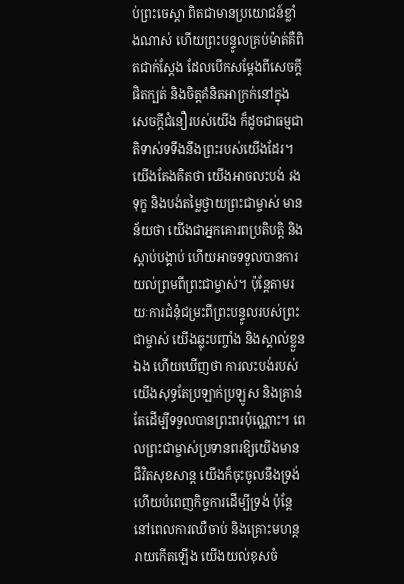ប់ព្រះចេស្តា ពិតជាមានប្រយោជន៍ខ្លាំងណាស់ ហើយព្រះបន្ទូលគ្រប់ម៉ាត់គឺពិតជាក់ស្ដែង ដែលបើកសម្តែងពីសេចក្ដីផិតក្បត់ និងចិត្តគំនិតអាក្រក់នៅក្នុងសេចក្ដីជំនឿរបស់យើង ក៏ដូចជាធម្មជាតិទាស់ទទឹងនឹងព្រះរបស់យើងដែរ។ យើងតែងគិតថា យើងអាចលះបង់ រងទុក្ខ និងបង់តម្លៃថ្វាយព្រះជាម្ចាស់ មានន័យថា យើងជាអ្នកគោរពប្រតិបត្តិ និងស្តាប់បង្គាប់ ហើយអាចទទួលបានការយល់ព្រមពីព្រះជាម្ចាស់។ ប៉ុន្តែតាមរយៈការជំនុំជម្រះពីព្រះបន្ទូលរបស់ព្រះជាម្ចាស់ យើងឆ្លុះបញ្ចាំង និងស្គាល់ខ្លួនឯង ហើយឃើញថា ការលះបង់របស់យើងសុទ្ធតែប្រឡាក់ប្រឡូស និងគ្រាន់តែដើម្បីទទួលបានព្រះពរប៉ុណ្ណោះ។ ពេលព្រះជាម្ចាស់ប្រទានពរឱ្យយើងមានជីវិតសុខសាន្ត យើងក៏ចុះចូលនឹងទ្រង់ ហើយបំពេញកិច្ចការដើម្បីទ្រង់ ប៉ុន្តែនៅពេលការឈឺចាប់ និងគ្រោះមហន្តរាយកើតឡើង យើងយល់ខុសចំ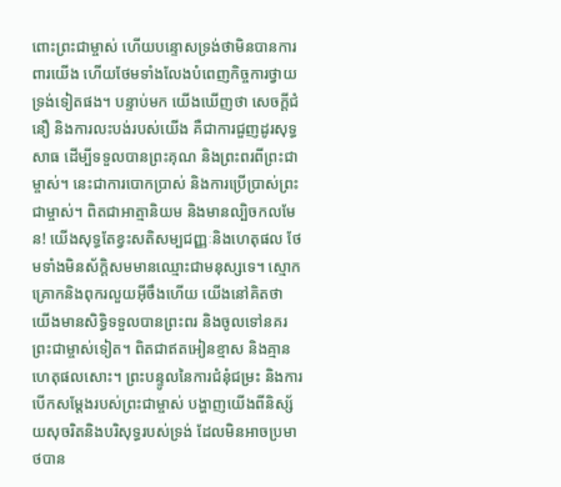ពោះព្រះជាម្ចាស់ ហើយបន្ទោសទ្រង់ថាមិនបានការពារយើង ហើយថែមទាំងលែងបំពេញកិច្ចការថ្វាយទ្រង់ទៀតផង។ បន្ទាប់មក យើងឃើញថា សេចក្តីជំនឿ និងការលះបង់របស់យើង គឺជាការជួញដូរសុទ្ធសាធ ដើម្បីទទួលបានព្រះគុណ និងព្រះពរពីព្រះជាម្ចាស់។ នេះជាការបោកប្រាស់ និងការប្រើប្រាស់ព្រះជាម្ចាស់។ ពិតជាអាត្មានិយម និងមានល្បិចកលមែន! យើងសុទ្ធតែខ្វះសតិសម្បជញ្ញៈនិងហេតុផល ថែមទាំងមិនស័ក្តិសមមានឈ្មោះជាមនុស្សទេ។ ស្មោកគ្រោកនិងពុករលួយអ៊ីចឹងហើយ យើងនៅគិតថា យើងមានសិទ្ធិទទួលបានព្រះពរ និងចូលទៅនគរព្រះជាម្ចាស់ទៀត។ ពិតជាឥតអៀនខ្មាស និងគ្មានហេតុផលសោះ។ ព្រះបន្ទូលនៃការជំនុំជម្រះ និងការបើកសម្តែងរបស់ព្រះជាម្ចាស់ បង្ហាញយើងពីនិស្ស័យសុចរិតនិងបរិសុទ្ធរបស់ទ្រង់ ដែលមិនអាចប្រមាថបាន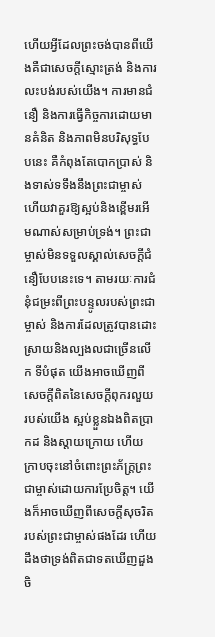ហើយអ្វីដែលព្រះចង់បានពីយើងគឺជាសេចក្តីស្មោះត្រង់ និងការលះបង់របស់យើង។ ការមានជំនឿ និងការធ្វើកិច្ចការដោយមានគំនិត និងភាពមិនបរិសុទ្ធបែបនេះ គឺកំពុងតែបោកប្រាស់ និងទាស់ទទឹងនឹងព្រះជាម្ចាស់ ហើយវាគួរឱ្យស្អប់និងខ្ពើមរអើមណាស់សម្រាប់ទ្រង់។ ព្រះជាម្ចាស់មិនទទួលស្គាល់សេចក្ដីជំនឿបែបនេះទេ។ តាមរយៈការជំនុំជម្រះពីព្រះបន្ទូលរបស់ព្រះជាម្ចាស់ និងការដែលត្រូវបានដោះស្រាយនិងល្បងលជាច្រើនលើក ទីបំផុត យើងអាចឃើញពីសេចក្តីពិតនៃសេចក្ដីពុករលួយរបស់យើង ស្អប់ខ្លួនឯងពិតប្រាកដ និងស្ដាយក្រោយ ហើយក្រាបចុះនៅចំពោះព្រះភ័ក្ត្រព្រះជាម្ចាស់ដោយការប្រែចិត្ត។ យើងក៏អាចឃើញពីសេចក្តីសុចរិតរបស់ព្រះជាម្ចាស់ផងដែរ ហើយដឹងថាទ្រង់ពិតជាទតឃើញដួងចិ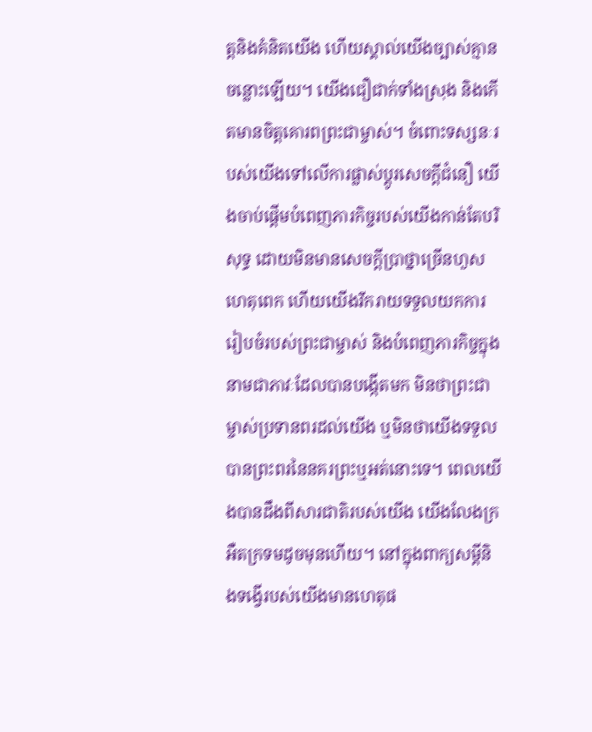ត្តនិងគំនិតយើង ហើយស្គាល់យើងច្បាស់គ្មានចន្លោះឡើយ។ យើងជឿជាក់ទាំងស្រុង និងកើតមានចិត្តគោរពព្រះជាម្ចាស់។ ចំពោះទស្សនៈរបស់យើងទៅលើការផ្លាស់ប្តូរសេចក្ដីជំនឿ យើងចាប់ផ្តើមបំពេញភារកិច្ចរបស់យើងកាន់តែបរិសុទ្ធ ដោយមិនមានសេចក្តីប្រាថ្នាច្រើនហួសហេតុពេក ហើយយើងរីករាយទទួលយកការរៀបចំរបស់ព្រះជាម្ចាស់ និងបំពេញភារកិច្ចក្នុងនាមជាភាវៈដែលបានបង្កើតមក មិនថាព្រះជាម្ចាស់ប្រទានពរដល់យើង ឬមិនថាយើងទទួលបានព្រះពរនៃនគរព្រះឬអត់នោះទេ។ ពេលយើងបានដឹងពីសារជាតិរបស់យើង យើងលែងក្រអឺតក្រទមដូចមុនហើយ។ នៅក្នុងពាក្យសម្ដីនិងទង្វើរបស់យើងមានហេតុផ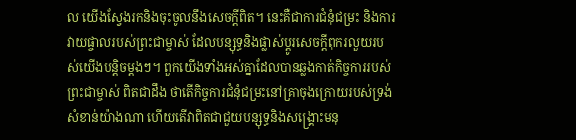ល យើងស្វែងរកនិងចុះចូលនឹងសេចក្តីពិត។ នេះគឺជាការជំនុំជម្រះ និងការវាយផ្ចាលរបស់ព្រះជាម្ចាស់ ដែលបន្សុទ្ធនិងផ្លាស់ប្តូរសេចក្តីពុករលួយរបស់យើងបន្តិចម្តងៗ។ ពួកយើងទាំងអស់គ្នាដែលបានឆ្លងកាត់កិច្ចការរបស់ព្រះជាម្ចាស់ ពិតជាដឹង ថាតើកិច្ចការជំនុំជម្រះនៅគ្រាចុងក្រោយរបស់ទ្រង់សំខាន់យ៉ាងណា ហើយតើវាពិតជាជួយបន្សុទ្ធនិងសង្គ្រោះមនុ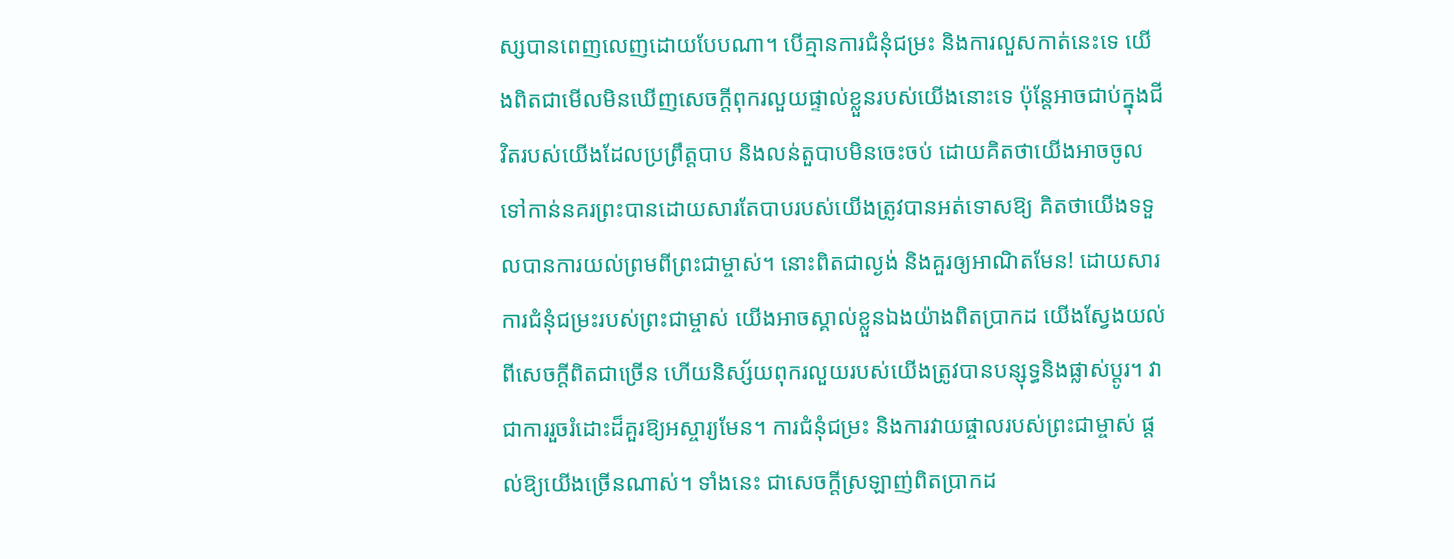ស្សបានពេញលេញដោយបែបណា។ បើគ្មានការជំនុំជម្រះ និងការលួសកាត់នេះទេ យើងពិតជាមើលមិនឃើញសេចក្តីពុករលួយផ្ទាល់ខ្លួនរបស់យើងនោះទេ ប៉ុន្តែអាចជាប់ក្នុងជីវិតរបស់យើងដែលប្រព្រឹត្តបាប និងលន់តួបាបមិនចេះចប់ ដោយគិតថាយើងអាចចូលទៅកាន់នគរព្រះបានដោយសារតែបាបរបស់យើងត្រូវបានអត់ទោសឱ្យ គិតថាយើងទទួលបានការយល់ព្រមពីព្រះជាម្ចាស់។ នោះពិតជាល្ងង់ និងគួរឲ្យអាណិតមែន! ដោយសារការជំនុំជម្រះរបស់ព្រះជាម្ចាស់ យើងអាចស្គាល់ខ្លួនឯងយ៉ាងពិតប្រាកដ យើងស្វែងយល់ពីសេចក្តីពិតជាច្រើន ហើយនិស្ស័យពុករលួយរបស់យើងត្រូវបានបន្សុទ្ធនិងផ្លាស់ប្តូរ។ វាជាការរួចរំដោះដ៏គួរឱ្យអស្ចារ្យមែន។ ការជំនុំជម្រះ និងការវាយផ្ចាលរបស់ព្រះជាម្ចាស់ ផ្តល់ឱ្យយើងច្រើនណាស់។ ទាំងនេះ ជាសេចក្តីស្រឡាញ់ពិតប្រាកដ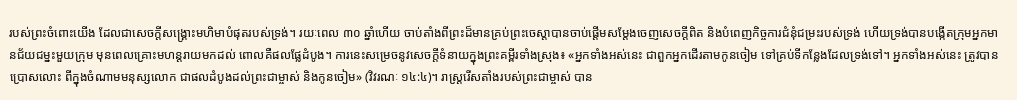របស់ព្រះចំពោះយើង ដែលជាសេចក្តីសង្រ្គោះមហិមាបំផុតរបស់ទ្រង់។ រយៈពេល ៣០ ឆ្នាំហើយ ចាប់តាំងពីព្រះដ៏មានគ្រប់ព្រះចេស្តាបានចាប់ផ្តើមសម្តែងចេញសេចក្តីពិត និងបំពេញកិច្ចការជំនុំជម្រះរបស់ទ្រង់ ហើយទ្រង់បានបង្កើតក្រុមអ្នកមានជ័យជម្នះមួយក្រុម មុនពេលគ្រោះមហន្តរាយមកដល់ ពោលគឺផលផ្លែដំបូង។ ការនេះសម្រេចនូវសេចក្តីទំនាយក្នុងព្រះគម្ពីរទាំងស្រុង៖ «អ្នកទាំងអស់នេះ ជាពួកអ្នកដើរតាមកូនចៀម ទៅគ្រប់ទីកន្លែងដែលទ្រង់ទៅ។ អ្នកទាំងអស់នេះ ត្រូវបានប្រោសលោះ ពីក្នុងចំណាមមនុស្សលោក ជាផលដំបូងដល់ព្រះជាម្ចាស់ និងកូនចៀម» (វិវរណៈ ១៤:៤)។ រាស្ដ្ររើសតាំងរបស់ព្រះជាម្ចាស់ បាន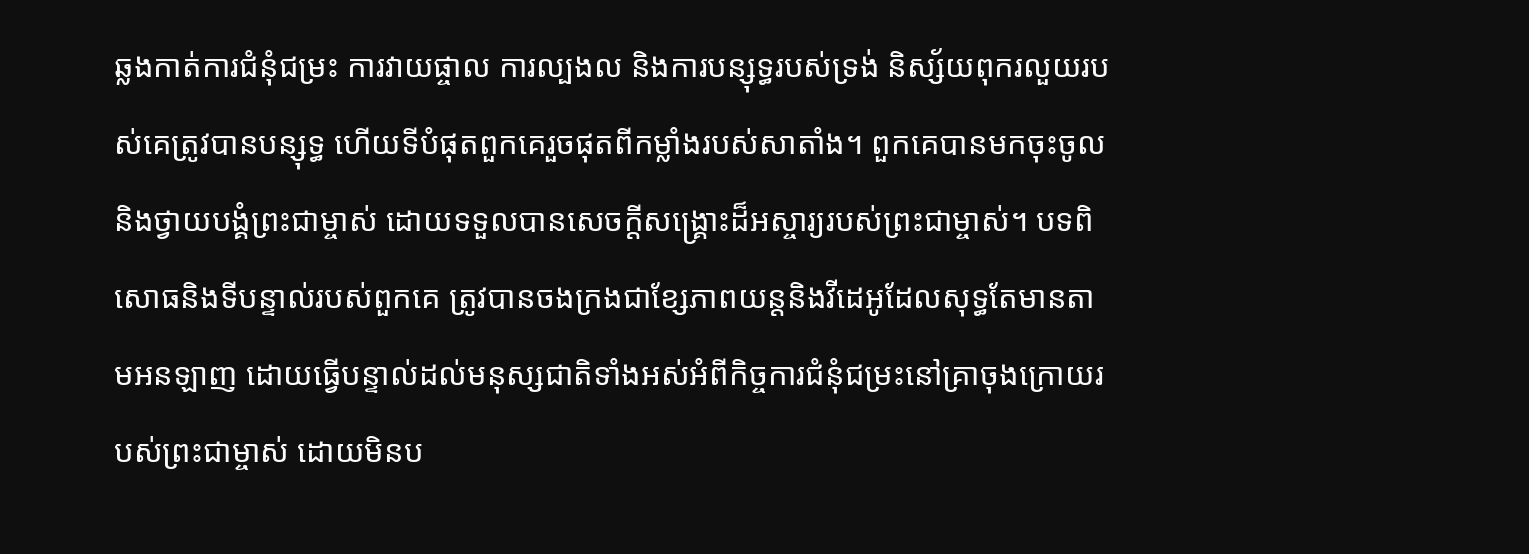ឆ្លងកាត់ការជំនុំជម្រះ ការវាយផ្ចាល ការល្បងល និងការបន្សុទ្ធរបស់ទ្រង់ និស្ស័យពុករលួយរបស់គេត្រូវបានបន្សុទ្ធ ហើយទីបំផុតពួកគេរួចផុតពីកម្លាំងរបស់សាតាំង។ ពួកគេបានមកចុះចូល និងថ្វាយបង្គំព្រះជាម្ចាស់ ដោយទទួលបានសេចក្ដីសង្គ្រោះដ៏អស្ចារ្យរបស់ព្រះជាម្ចាស់។ បទពិសោធនិងទីបន្ទាល់របស់ពួកគេ ត្រូវបានចងក្រងជាខ្សែភាពយន្តនិងវីដេអូដែលសុទ្ធតែមានតាមអនឡាញ ដោយធ្វើបន្ទាល់ដល់មនុស្សជាតិទាំងអស់អំពីកិច្ចការជំនុំជម្រះនៅគ្រាចុងក្រោយរបស់ព្រះជាម្ចាស់ ដោយមិនប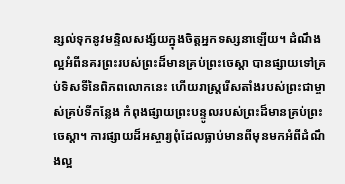ន្សល់ទុកនូវមន្ទិលសង្ស័យក្នុងចិត្តអ្នកទស្សនាឡើយ។ ដំណឹងល្អអំពីនគរព្រះរបស់ព្រះដ៏មានគ្រប់ព្រះចេស្តា បានផ្សាយទៅគ្រប់ទិសទីនៃពិភពលោកនេះ ហើយរាស្ដ្ររើសតាំងរបស់ព្រះជាម្ចាស់គ្រប់ទីកន្លែង កំពុងផ្សាយព្រះបន្ទូលរបស់ព្រះដ៏មានគ្រប់ព្រះចេស្តា។ ការផ្សាយដ៏អស្ចារ្យពុំដែលធ្លាប់មានពីមុនមកអំពីដំណឹងល្អ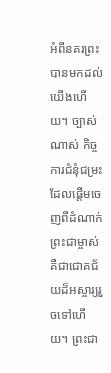អំពីនគរព្រះបានមកដល់យើងហើយ។ ច្បាស់ណាស់ កិច្ចការជំនុំជម្រះដែលផ្ដើមចេញពីដំណាក់ព្រះជាម្ចាស់ គឺជាជោគជ័យដ៏អស្ចារ្យរួចទៅហើយ។ ព្រះជា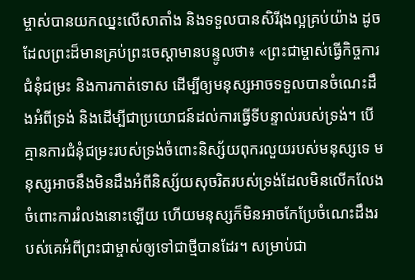ម្ចាស់បានយកឈ្នះលើសាតាំង និងទទួលបានសិរីរុងល្អគ្រប់យ៉ាង ដូចដែលព្រះដ៏មានគ្រប់ព្រះចេស្ដាមានបន្ទូលថា៖ «ព្រះជាម្ចាស់ធ្វើកិច្ចការជំនុំជម្រះ និងការកាត់ទោស ដើម្បីឲ្យមនុស្សអាចទទួលបានចំណេះដឹងអំពីទ្រង់ និងដើម្បីជាប្រយោជន៍ដល់ការធ្វើទីបន្ទាល់របស់ទ្រង់។ បើគ្មានការជំនុំជម្រះរបស់ទ្រង់ចំពោះនិស្ស័យពុករលួយរបស់មនុស្សទេ មនុស្សអាចនឹងមិនដឹងអំពីនិស្ស័យសុចរិតរបស់ទ្រង់ដែលមិនលើកលែងចំពោះការរំលងនោះឡើយ ហើយមនុស្សក៏មិនអាចកែប្រែចំណេះដឹងរបស់គេអំពីព្រះជាម្ចាស់ឲ្យទៅជាថ្មីបានដែរ។ សម្រាប់ជា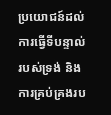ប្រយោជន៍ដល់ការធ្វើទីបន្ទាល់របស់ទ្រង់ និងការគ្រប់គ្រងរប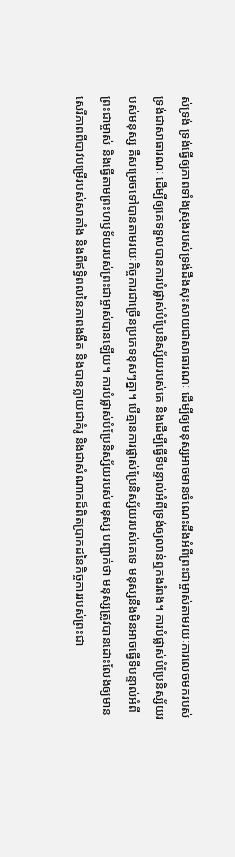ស់ទ្រង់ ទ្រង់ធ្វើឲ្យភាពទាំងស្រុងរបស់ទ្រង់ដឹងសុះសាយជាសាធារណៈ ដើម្បីឲ្យមនុស្សអាចមានចំណេះដឹងអំពីព្រះជាម្ចាស់តាមរយៈការលេចមករបស់ទ្រង់ជាសាធារណៈ ដើម្បីឲ្យគេទទួលបានការបំផ្លាស់បំប្រែនិស្ស័យរបស់គេ និងដើម្បីធ្វើទីបន្ទាល់អំពីទ្រង់ឲ្យលាន់ឮកងរំពង។ ការបំផ្លាស់បំប្រែនិស្ស័យរបស់មនុស្ស គឺសម្រេចទៅបានតាមរយៈកិច្ចការជាច្រើនប្រភេទខុសៗគ្នា។ បើគ្មានការផ្លាស់ប្រែនិស្ស័យរបស់គេទេ មនុស្សនឹងមិនអាចធ្វើទីបន្ទាល់អំពីព្រះជាម្ចាស់ និងធ្វើតាមព្រះហឫទ័យរបស់ព្រះជាម្ចាស់បានឡើយ។ ការបំផ្លាស់បំប្រែនិស្ស័យរបស់មនុស្ស បញ្ជាក់ថា មនុស្សត្រូវបានដោះលែងឲ្យមានសេរីភាពពីបាវបម្រើរបស់សាតាំង និងពីឥទ្ធិពលនៃភាពងងឹត និងបានក្លាយជាគំរូ និងជាសំណាកដ៏ពិតប្រាកដនៃកិច្ចការរបស់ព្រះជា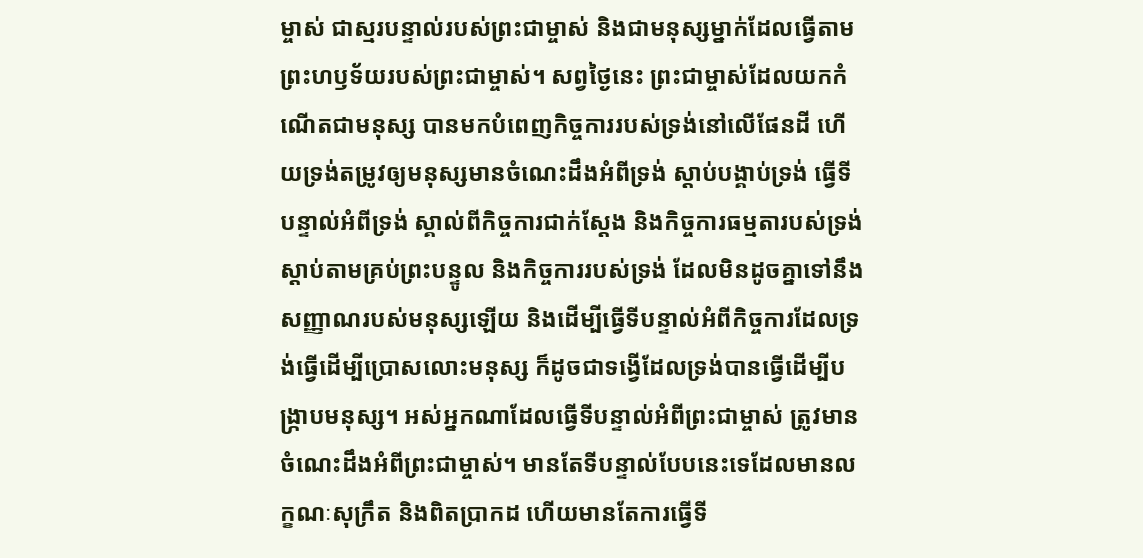ម្ចាស់ ជាស្មរបន្ទាល់របស់ព្រះជាម្ចាស់ និងជាមនុស្សម្នាក់ដែលធ្វើតាមព្រះហឫទ័យរបស់ព្រះជាម្ចាស់។ សព្វថ្ងៃនេះ ព្រះជាម្ចាស់ដែលយកកំណើតជាមនុស្ស បានមកបំពេញកិច្ចការរបស់ទ្រង់នៅលើផែនដី ហើយទ្រង់តម្រូវឲ្យមនុស្សមានចំណេះដឹងអំពីទ្រង់ ស្ដាប់បង្គាប់ទ្រង់ ធ្វើទីបន្ទាល់អំពីទ្រង់ ស្គាល់ពីកិច្ចការជាក់ស្ដែង និងកិច្ចការធម្មតារបស់ទ្រង់ ស្ដាប់តាមគ្រប់ព្រះបន្ទូល និងកិច្ចការរបស់ទ្រង់ ដែលមិនដូចគ្នាទៅនឹងសញ្ញាណរបស់មនុស្សឡើយ និងដើម្បីធ្វើទីបន្ទាល់អំពីកិច្ចការដែលទ្រង់ធ្វើដើម្បីប្រោសលោះមនុស្ស ក៏ដូចជាទង្វើដែលទ្រង់បានធ្វើដើម្បីបង្ក្រាបមនុស្ស។ អស់អ្នកណាដែលធ្វើទីបន្ទាល់អំពីព្រះជាម្ចាស់ ត្រូវមានចំណេះដឹងអំពីព្រះជាម្ចាស់។ មានតែទីបន្ទាល់បែបនេះទេដែលមានលក្ខណៈសុក្រឹត និងពិតប្រាកដ ហើយមានតែការធ្វើទី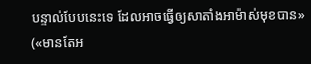បន្ទាល់បែបនេះទេ ដែលអាចធ្វើឲ្យសាតាំងអាម៉ាស់មុខបាន» («មានតែអ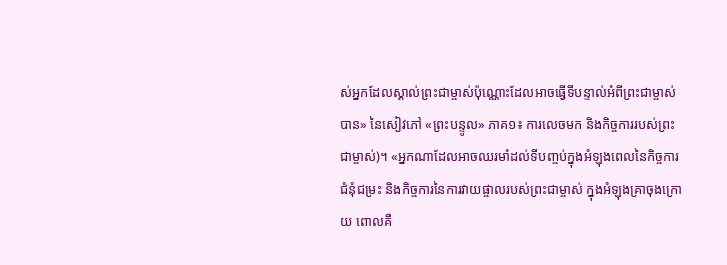ស់អ្នកដែលស្គាល់ព្រះជាម្ចាស់ប៉ុណ្ណោះដែលអាចធ្វើទីបន្ទាល់អំពីព្រះជាម្ចាស់បាន» នៃសៀវភៅ «ព្រះបន្ទូល» ភាគ១៖ ការលេចមក និងកិច្ចការរបស់ព្រះជាម្ចាស់)។ «អ្នកណាដែលអាចឈរមាំដល់ទីបញ្ចប់ក្នុងអំឡុងពេលនៃកិច្ចការជំនុំជម្រះ និងកិច្ចការនៃការវាយផ្ចាលរបស់ព្រះជាម្ចាស់ ក្នុងអំឡុងគ្រាចុងក្រោយ ពោលគឺ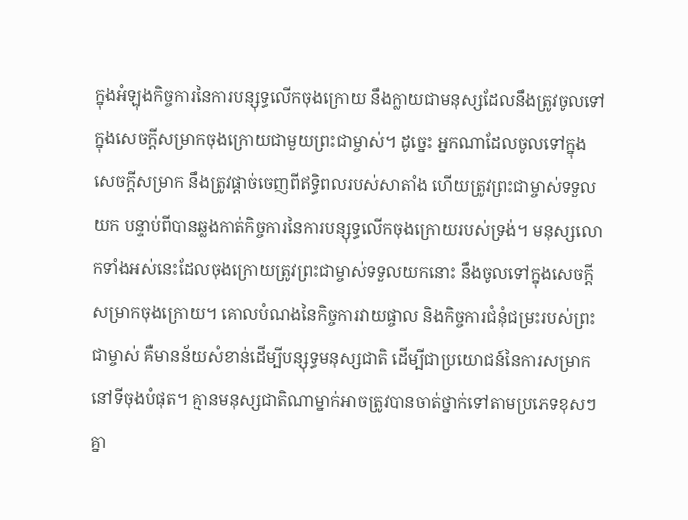ក្នុងអំឡុងកិច្ចការនៃការបន្សុទ្ធលើកចុងក្រោយ នឹងក្លាយជាមនុស្សដែលនឹងត្រូវចូលទៅក្នុងសេចក្ដីសម្រាកចុងក្រោយជាមួយព្រះជាម្ចាស់។ ដូច្នេះ អ្នកណាដែលចូលទៅក្នុងសេចក្ដីសម្រាក នឹងត្រូវផ្ដាច់ចេញពីឥទ្ធិពលរបស់សាតាំង ហើយត្រូវព្រះជាម្ចាស់ទទួលយក បន្ទាប់ពីបានឆ្លងកាត់កិច្ចការនៃការបន្សុទ្ធលើកចុងក្រោយរបស់ទ្រង់។ មនុស្សលោកទាំងអស់នេះដែលចុងក្រោយត្រូវព្រះជាម្ចាស់ទទួលយកនោះ នឹងចូលទៅក្នុងសេចក្ដីសម្រាកចុងក្រោយ។ គោលបំណងនៃកិច្ចការវាយផ្ចាល និងកិច្ចការជំនុំជម្រះរបស់ព្រះជាម្ចាស់ គឺមានន័យសំខាន់ដើម្បីបន្សុទ្ធមនុស្សជាតិ ដើម្បីជាប្រយោជន៍នៃការសម្រាកនៅទីចុងបំផុត។ គ្មានមនុស្សជាតិណាម្នាក់អាចត្រូវបានចាត់ថ្នាក់ទៅតាមប្រភេទខុសៗគ្នា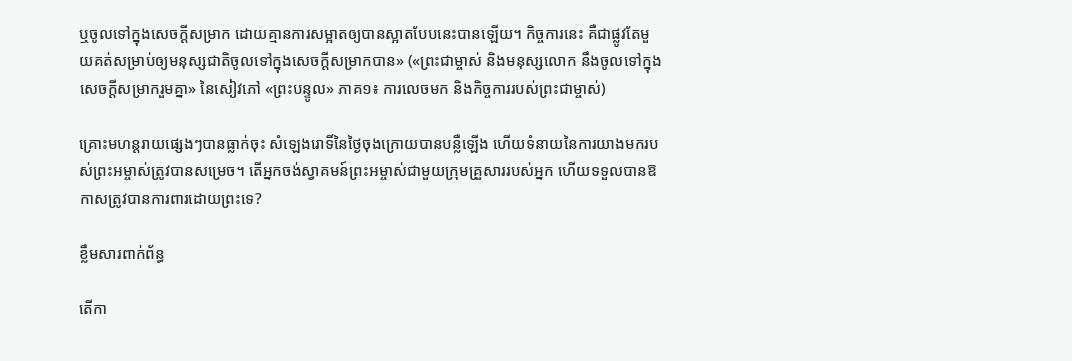ឬចូលទៅក្នុងសេចក្ដីសម្រាក ដោយគ្មានការសម្អាតឲ្យបានស្អាតបែបនេះបានឡើយ។ កិច្ចការនេះ គឺជាផ្លូវតែមួយគត់សម្រាប់ឲ្យមនុស្សជាតិចូលទៅក្នុងសេចក្ដីសម្រាកបាន» («ព្រះជាម្ចាស់ និងមនុស្សលោក នឹងចូលទៅក្នុងសេចក្ដីសម្រាករួមគ្នា» នៃសៀវភៅ «ព្រះបន្ទូល» ភាគ១៖ ការលេចមក និងកិច្ចការរបស់ព្រះជាម្ចាស់)

គ្រោះមហន្តរាយផ្សេងៗបានធ្លាក់ចុះ សំឡេងរោទិ៍នៃថ្ងៃចុងក្រោយបានបន្លឺឡើង ហើយទំនាយនៃការយាងមករបស់ព្រះអម្ចាស់ត្រូវបានសម្រេច។ តើអ្នកចង់ស្វាគមន៍ព្រះអម្ចាស់ជាមួយក្រុមគ្រួសាររបស់អ្នក ហើយទទួលបានឱកាសត្រូវបានការពារដោយព្រះទេ?

ខ្លឹមសារពាក់ព័ន្ធ

តើកា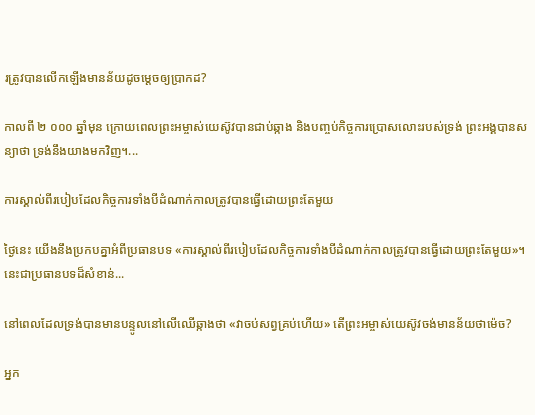រត្រូវបានលើកឡើងមានន័យដូចម្ដេចឲ្យប្រាកដ?

កាលពី ២ ០០០ ឆ្នាំមុន ក្រោយពេលព្រះអម្ចាស់យេស៊ូវបានជាប់ឆ្កាង និងបញ្ចប់កិច្ចការប្រោសលោះរបស់ទ្រង់ ព្រះអង្គបានសន្យាថា ទ្រង់នឹងយាងមកវិញ។...

ការស្គាល់ពីរបៀបដែលកិច្ចការទាំងបីដំណាក់កាលត្រូវបានធ្វើដោយព្រះតែមួយ

ថ្ងៃនេះ យើងនឹងប្រកបគ្នាអំពីប្រធានបទ «ការស្គាល់ពីរបៀបដែលកិច្ចការទាំងបីដំណាក់កាលត្រូវបានធ្វើដោយព្រះតែមួយ»។ នេះជាប្រធានបទដ៏សំខាន់...

នៅពេលដែលទ្រង់បានមានបន្ទូលនៅលើឈើឆ្កាងថា «វាចប់សព្វគ្រប់ហើយ» តើព្រះអម្ចាស់យេស៊ូវចង់មានន័យថាម៉េច?

អ្នក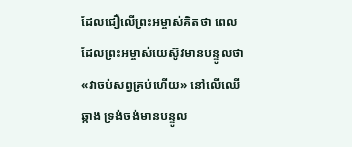ដែលជឿលើព្រះអម្ចាស់គិតថា ពេលដែលព្រះអម្ចាស់យេស៊ូវមានបន្ទូលថា «វាចប់សព្វគ្រប់ហើយ» នៅលើឈើឆ្កាង ទ្រង់ចង់មានបន្ទូល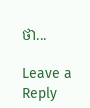ថា...

Leave a Reply